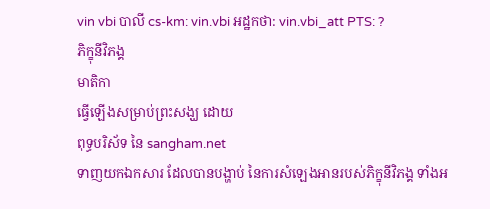vin vbi បាលី cs-km: vin.vbi អដ្ឋកថា: vin.vbi_att PTS: ?
ភិក្ខុនីវិភង្គ
មាតិកា
ធ្វើឡើងសម្រាប់ព្រះសង្ឃ ដោយ
ពុទ្ធបរិស័ទ នៃ sangham.net
ទាញយកឯកសារ ដែលបានបង្ហាប់ នៃការសំឡេងអានរបស់ភិក្ខុនីវិភង្គ ទាំងអ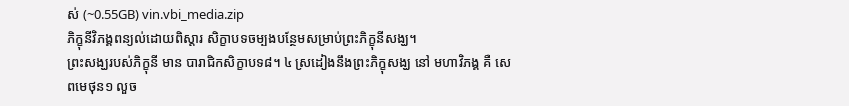ស់ (~0.55GB) vin.vbi_media.zip
ភិក្ខុនីវិភង្គពន្យល់ដោយពិស្តារ សិក្ខាបទចម្បងបន្ថែមសម្រាប់ព្រះភិក្ខុនីសង្ឃ។
ព្រះសង្ឃរបស់ភិក្ខុនី មាន បារាជិកសិក្ខាបទ៨។ ៤ ស្រដៀងនឹងព្រះភិក្ខុសង្ឃ នៅ មហាវិភង្គ គឺ សេពមេថុន១ លួច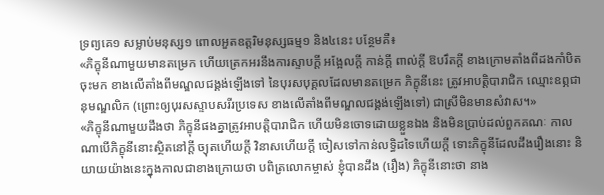ទ្រព្យគេ១ សម្លាប់មនុស្ស១ ពោលអួតឧត្តរិមនុស្សធម្ម១ និង៤នេះ បន្ថែមគឺ៖
«ភិក្ខុនីណាមួយមានតម្រេក ហើយត្រេកអរនឹងការស្ទាបក្តី អង្អែលក្តី កាន់ក្តី ពាល់ក្តី ឱបរឹតក្តី ខាងក្រោមតាំងពីដងកាំបិតចុះមក ខាងលើតាំងពីមណ្ឌលជង្គង់ឡើងទៅ នៃបុរសបុគ្គលដែលមានតម្រេក ភិក្ខុនីនេះ ត្រូវអាបត្តិបារាជិក ឈ្មោះឧព្ភជានុមណ្ឌលិក (ព្រោះឲ្យបុរសស្ទាបសរីរប្រទេស ខាងលើតាំងពីមណ្ឌលជង្គង់ឡើងទៅ) ជាស្រីមិនមានសំវាស។»
«ភិក្ខុនីណាមួយដឹងថា ភិក្ខុនីផងគ្នាត្រូវអាបត្តិបារាជិក ហើយមិនចោទដោយខ្លួនឯង និងមិនប្រាប់ដល់ពួកគណៈ កាលណាបើភិក្ខុនីនោះស្ថិតនៅក្តី ច្យុតហើយក្តី វិនាសហើយក្តី ចៀសទៅកាន់លទ្ធិដទៃហើយក្តី ទោះភិក្ខុនីដែលដឹងរឿងនោះ និយាយយ៉ាងនេះក្នុងកាលជាខាងក្រោយថា បពិត្រលោកម្ចាស់ ខ្ញុំបានដឹង (រឿង) ភិក្ខុនីនោះថា នាង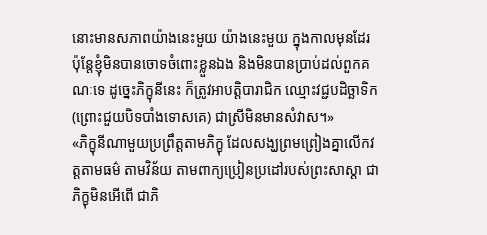នោះមានសភាពយ៉ាងនេះមួយ យ៉ាងនេះមួយ ក្នុងកាលមុនដែរ ប៉ុន្តែខ្ញុំមិនបានចោទចំពោះខ្លួនឯង និងមិនបានប្រាប់ដល់ពួកគណៈទេ ដូច្នេះភិក្ខុនីនេះ ក៏ត្រូវអាបត្តិបារាជិក ឈ្មោះវជ្ជបដិច្ឆាទិក (ព្រោះជួយបិទបាំងទោសគេ) ជាស្រីមិនមានសំវាស។»
«ភិក្ខុនីណាមួយប្រព្រឹត្តតាមភិក្ខុ ដែលសង្ឃព្រមព្រៀងគ្នាលើកវត្តតាមធម៌ តាមវិន័យ តាមពាក្យប្រៀនប្រដៅរបស់ព្រះសាស្តា ជាភិក្ខុមិនអើពើ ជាភិ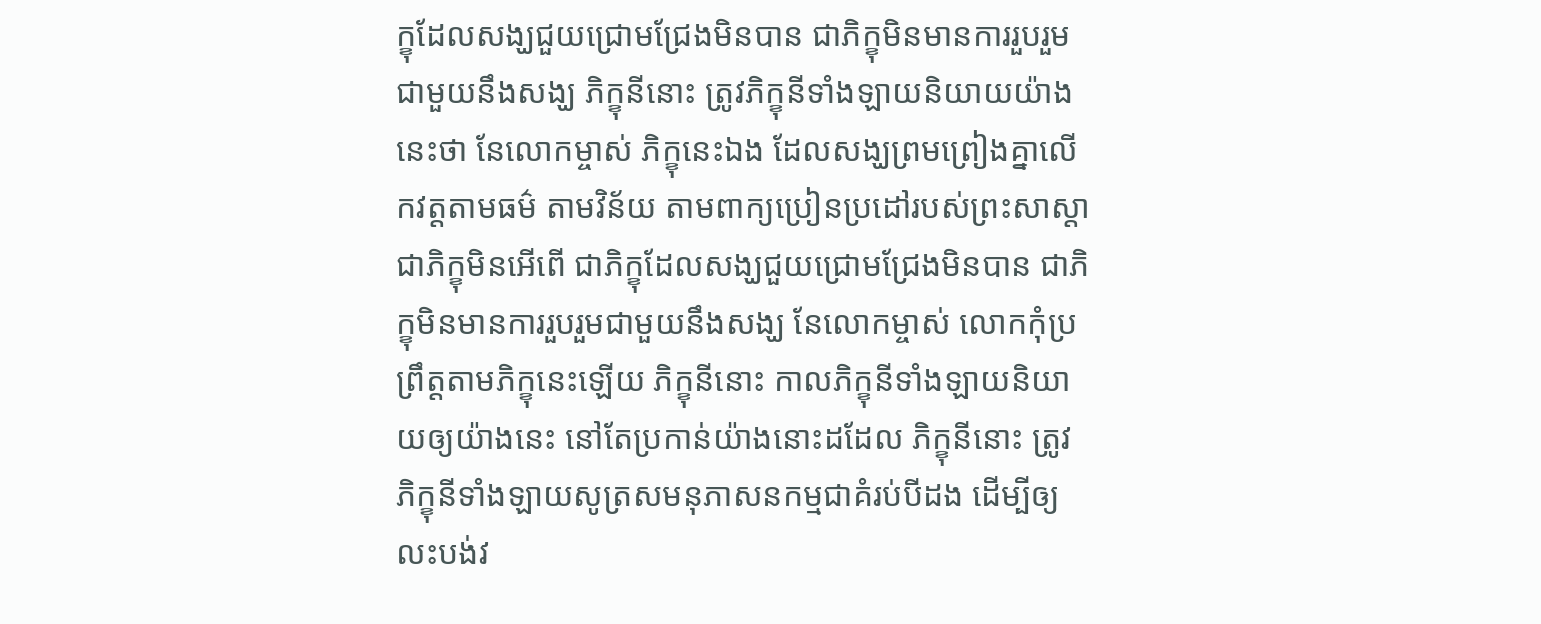ក្ខុដែលសង្ឃជួយជ្រោមជ្រែងមិនបាន ជាភិក្ខុមិនមានការរួបរួមជាមួយនឹងសង្ឃ ភិក្ខុនីនោះ ត្រូវភិក្ខុនីទាំងឡាយនិយាយយ៉ាងនេះថា នែលោកម្ចាស់ ភិក្ខុនេះឯង ដែលសង្ឃព្រមព្រៀងគ្នាលើកវត្តតាមធម៌ តាមវិន័យ តាមពាក្យប្រៀនប្រដៅរបស់ព្រះសាស្តា ជាភិក្ខុមិនអើពើ ជាភិក្ខុដែលសង្ឃជួយជ្រោមជ្រែងមិនបាន ជាភិក្ខុមិនមានការរួបរួមជាមួយនឹងសង្ឃ នែលោកម្ចាស់ លោកកុំប្រព្រឹត្តតាមភិក្ខុនេះឡើយ ភិក្ខុនីនោះ កាលភិក្ខុនីទាំងឡាយនិយាយឲ្យយ៉ាងនេះ នៅតែប្រកាន់យ៉ាងនោះដដែល ភិក្ខុនីនោះ ត្រូវភិក្ខុនីទាំងឡាយសូត្រសមនុភាសនកម្មជាគំរប់បីដង ដើម្បីឲ្យលះបង់វ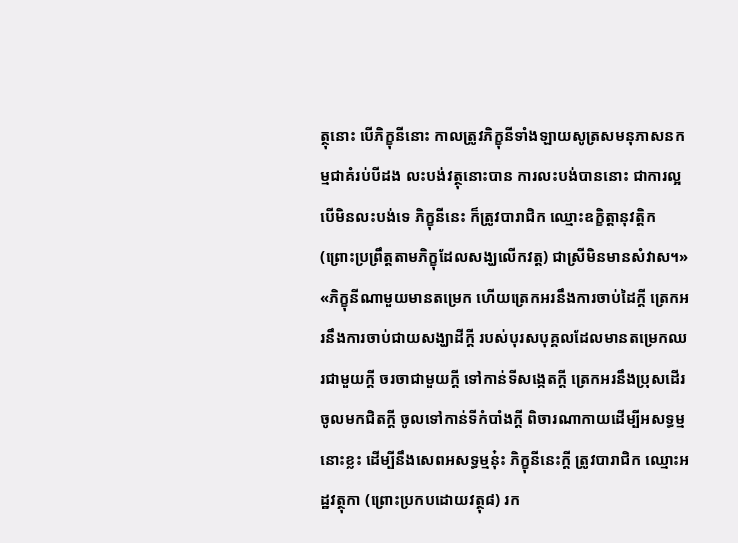ត្ថុនោះ បើភិក្ខុនីនោះ កាលត្រូវភិក្ខុនីទាំងឡាយសូត្រសមនុភាសនកម្មជាគំរប់បីដង លះបង់វត្ថុនោះបាន ការលះបង់បាននោះ ជាការល្អ បើមិនលះបង់ទេ ភិក្ខុនីនេះ ក៏ត្រូវបារាជិក ឈ្មោះឧក្ខិត្តានុវត្តិក (ព្រោះប្រព្រឹត្តតាមភិក្ខុដែលសង្ឃលើកវត្ត) ជាស្រីមិនមានសំវាស។»
«ភិក្ខុនីណាមួយមានតម្រេក ហើយត្រេកអរនឹងការចាប់ដៃក្តី ត្រេកអរនឹងការចាប់ជាយសង្ឃាដីក្តី របស់បុរសបុគ្គលដែលមានតម្រេកឈរជាមួយក្តី ចរចាជាមួយក្តី ទៅកាន់ទីសង្កេតក្តី ត្រេកអរនឹងប្រុសដើរចូលមកជិតក្តី ចូលទៅកាន់ទីកំបាំងក្តី ពិចារណាកាយដើម្បីអសទ្ធម្មនោះខ្លះ ដើម្បីនឹងសេពអសទ្ធម្មនុ៎ះ ភិក្ខុនីនេះក្តី ត្រូវបារាជិក ឈ្មោះអដ្ឋវត្ថុកា (ព្រោះប្រកបដោយវត្ថុ៨) រក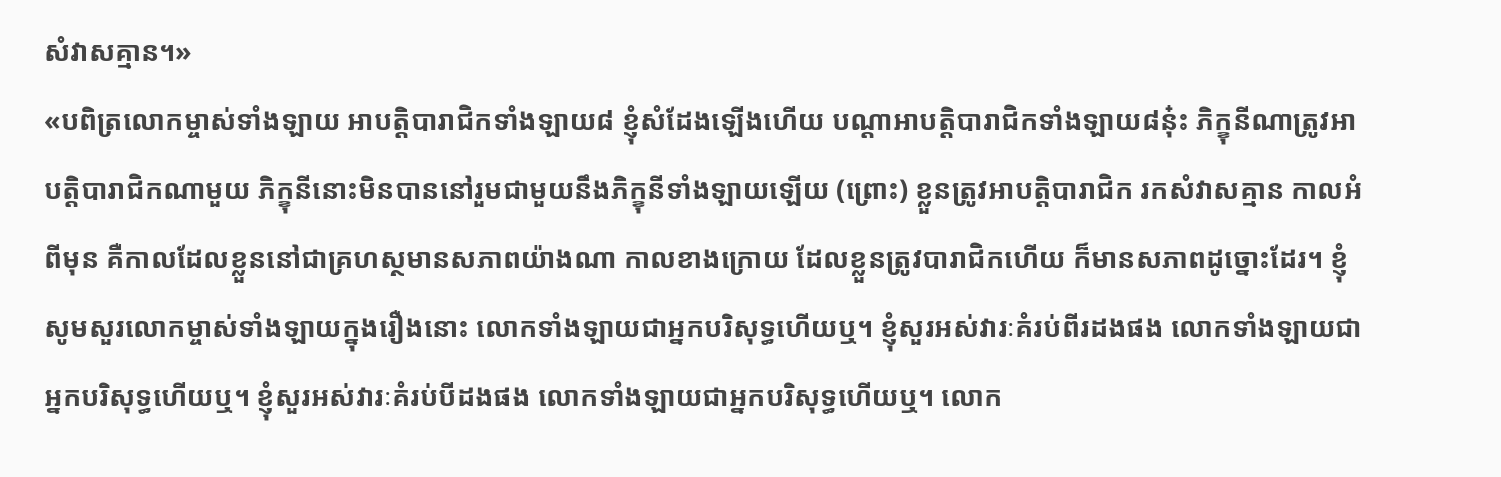សំវាសគ្មាន។»
«បពិត្រលោកម្ចាស់ទាំងឡាយ អាបត្តិបារាជិកទាំងឡាយ៨ ខ្ញុំសំដែងឡើងហើយ បណ្តាអាបត្តិបារាជិកទាំងឡាយ៨នុ៎ះ ភិក្ខុនីណាត្រូវអាបត្តិបារាជិកណាមួយ ភិក្ខុនីនោះមិនបាននៅរួមជាមួយនឹងភិក្ខុនីទាំងឡាយឡើយ (ព្រោះ) ខ្លួនត្រូវអាបត្តិបារាជិក រកសំវាសគ្មាន កាលអំពីមុន គឺកាលដែលខ្លួននៅជាគ្រហស្ថមានសភាពយ៉ាងណា កាលខាងក្រោយ ដែលខ្លួនត្រូវបារាជិកហើយ ក៏មានសភាពដូច្នោះដែរ។ ខ្ញុំសូមសួរលោកម្ចាស់ទាំងឡាយក្នុងរឿងនោះ លោកទាំងឡាយជាអ្នកបរិសុទ្ធហើយឬ។ ខ្ញុំសួរអស់វារៈគំរប់ពីរដងផង លោកទាំងឡាយជាអ្នកបរិសុទ្ធហើយឬ។ ខ្ញុំសួរអស់វារៈគំរប់បីដងផង លោកទាំងឡាយជាអ្នកបរិសុទ្ធហើយឬ។ លោក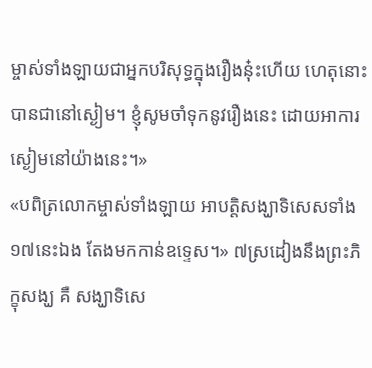ម្ចាស់ទាំងឡាយជាអ្នកបរិសុទ្ធក្នុងរឿងនុ៎ះហើយ ហេតុនោះ បានជានៅស្ងៀម។ ខ្ញុំសូមចាំទុកនូវរឿងនេះ ដោយអាការស្ងៀមនៅយ៉ាងនេះ។»
«បពិត្រលោកម្ចាស់ទាំងឡាយ អាបត្តិសង្ឃាទិសេសទាំង១៧នេះឯង តែងមកកាន់ឧទ្ទេស។» ៧ស្រដៀងនឹងព្រះភិក្ខុសង្ឃ គឺ សង្ឃាទិសេ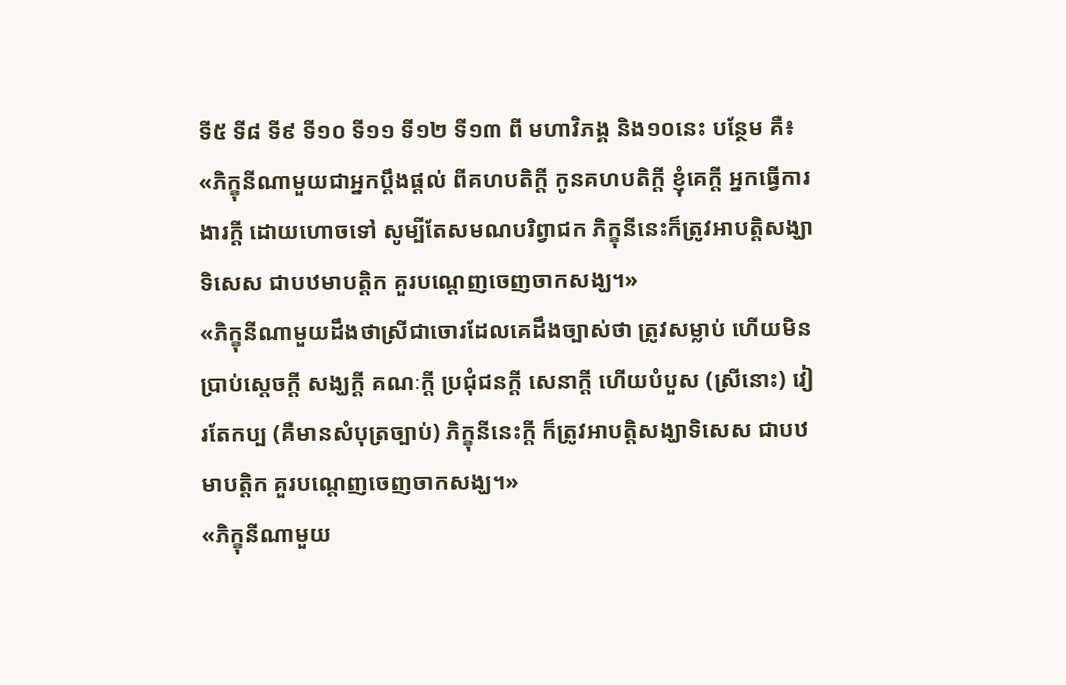ទី៥ ទី៨ ទី៩ ទី១០ ទី១១ ទី១២ ទី១៣ ពី មហាវិភង្គ និង១០នេះ បន្ថែម គឺ៖
«ភិក្ខុនីណាមួយជាអ្នកប្តឹងផ្តល់ ពីគហបតិក្តី កូនគហបតិក្តី ខ្ញុំគេក្តី អ្នកធ្វើការងារក្តី ដោយហោចទៅ សូម្បីតែសមណបរិព្វាជក ភិក្ខុនីនេះក៏ត្រូវអាបត្តិសង្ឃាទិសេស ជាបឋមាបត្តិក គួរបណ្តេញចេញចាកសង្ឃ។»
«ភិក្ខុនីណាមួយដឹងថាស្រីជាចោរដែលគេដឹងច្បាស់ថា ត្រូវសម្លាប់ ហើយមិនប្រាប់ស្តេចក្តី សង្ឃក្តី គណៈក្តី ប្រជុំជនក្តី សេនាក្តី ហើយបំបួស (ស្រីនោះ) វៀរតែកប្ប (គឺមានសំបុត្រច្បាប់) ភិក្ខុនីនេះក្តី ក៏ត្រូវអាបត្តិសង្ឃាទិសេស ជាបឋមាបត្តិក គួរបណ្តេញចេញចាកសង្ឃ។»
«ភិក្ខុនីណាមួយ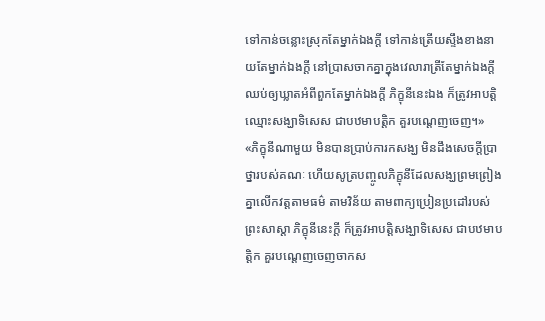ទៅកាន់ចន្លោះស្រុកតែម្នាក់ឯងក្តី ទៅកាន់ត្រើយស្ទឹងខាងនាយតែម្នាក់ឯងក្តី នៅប្រាសចាកគ្នាក្នុងវេលារាត្រីតែម្នាក់ឯងក្តី ឈប់ឲ្យឃ្លាតអំពីពួកតែម្នាក់ឯងក្តី ភិក្ខុនីនេះឯង ក៏ត្រូវអាបត្តិឈ្មោះសង្ឃាទិសេស ជាបឋមាបត្តិក គួរបណ្តេញចេញ។»
«ភិក្ខុនីណាមួយ មិនបានប្រាប់ការកសង្ឃ មិនដឹងសេចក្តីប្រាថ្នារបស់គណៈ ហើយសូត្របញ្ចូលភិក្ខុនីដែលសង្ឃព្រមព្រៀងគ្នាលើកវត្តតាមធម៌ តាមវិន័យ តាមពាក្យប្រៀនប្រដៅរបស់ព្រះសាស្តា ភិក្ខុនីនេះក្តី ក៏ត្រូវអាបត្តិសង្ឃាទិសេស ជាបឋមាបត្តិក គួរបណ្តេញចេញចាកស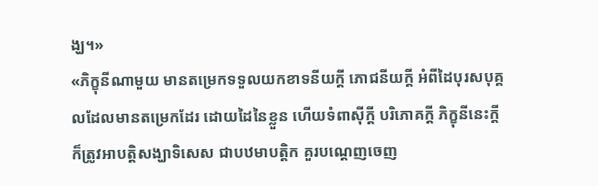ង្ឃ។»
«ភិក្ខុនីណាមួយ មានតម្រេកទទួលយកខាទនីយក្តី ភោជនីយក្តី អំពីដៃបុរសបុគ្គលដែលមានតម្រេកដែរ ដោយដៃនៃខ្លួន ហើយទំពាស៊ីក្តី បរិភោគក្តី ភិក្ខុនីនេះក្តី ក៏ត្រូវអាបត្តិសង្ឃាទិសេស ជាបឋមាបត្តិក គួរបណ្តេញចេញ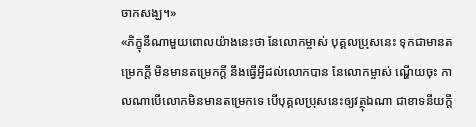ចាកសង្ឃ។»
«ភិក្ខុនីណាមួយពោលយ៉ាងនេះថា នែលោកម្ចាស់ បុគ្គលប្រុសនេះ ទុកជាមានតម្រេកក្តី មិនមានតម្រេកក្តី នឹងធ្វើអ្វីដល់លោកបាន នែលោកម្ចាស់ ណ្ហើយចុះ កាលណាបើលោកមិនមានតម្រេកទេ បើបុគ្គលប្រុសនេះឲ្យវត្ថុឯណា ជាខាទនីយក្តី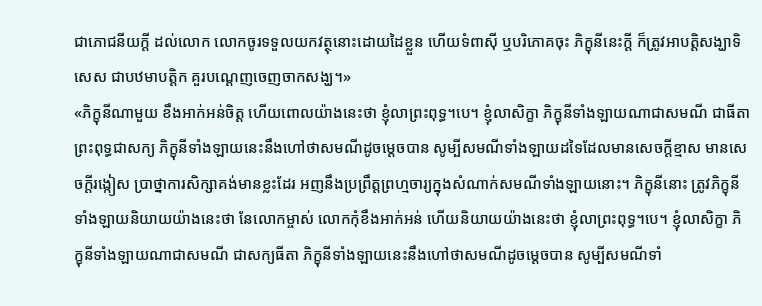ជាភោជនីយក្តី ដល់លោក លោកចូរទទួលយកវត្ថុនោះដោយដៃខ្លួន ហើយទំពាស៊ី ឬបរិភោគចុះ ភិក្ខុនីនេះក្តី ក៏ត្រូវអាបត្តិសង្ឃាទិសេស ជាបឋមាបត្តិក គួរបណ្តេញចេញចាកសង្ឃ។»
«ភិក្ខុនីណាមួយ ខឹងអាក់អន់ចិត្ត ហើយពោលយ៉ាងនេះថា ខ្ញុំលាព្រះពុទ្ធ។បេ។ ខ្ញុំលាសិក្ខា ភិក្ខុនីទាំងឡាយណាជាសមណី ជាធីតាព្រះពុទ្ធជាសក្យ ភិក្ខុនីទាំងឡាយនេះនឹងហៅថាសមណីដូចម្តេចបាន សូម្បីសមណីទាំងឡាយដទៃដែលមានសេចក្តីខ្មាស មានសេចក្តីរង្កៀស ប្រាថ្នាការសិក្សាគង់មានខ្លះដែរ អញនឹងប្រព្រឹត្តព្រហ្មចារ្យក្នុងសំណាក់សមណីទាំងឡាយនោះ។ ភិក្ខុនីនោះ ត្រូវភិក្ខុនីទាំងឡាយនិយាយយ៉ាងនេះថា នែលោកម្ចាស់ លោកកុំខឹងអាក់អន់ ហើយនិយាយយ៉ាងនេះថា ខ្ញុំលាព្រះពុទ្ធ។បេ។ ខ្ញុំលាសិក្ខា ភិក្ខុនីទាំងឡាយណាជាសមណី ជាសក្យធីតា ភិក្ខុនីទាំងឡាយនេះនឹងហៅថាសមណីដូចម្តេចបាន សូម្បីសមណីទាំ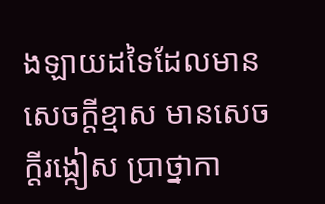ងឡាយដទៃដែលមានសេចក្តីខ្មាស មានសេចក្តីរង្កៀស ប្រាថ្នាកា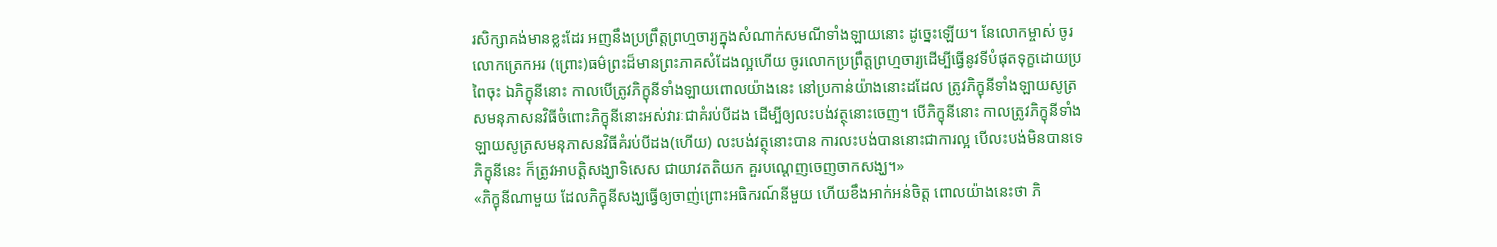រសិក្សាគង់មានខ្លះដែរ អញនឹងប្រព្រឹត្តព្រហ្មចារ្យក្នុងសំណាក់សមណីទាំងឡាយនោះ ដូច្នេះឡើយ។ នែលោកម្ចាស់ ចូរលោកត្រេកអរ (ព្រោះ)ធម៌ព្រះដ៏មានព្រះភាគសំដែងល្អហើយ ចូរលោកប្រព្រឹត្តព្រហ្មចារ្យដើម្បីធ្វើនូវទីបំផុតទុក្ខដោយប្រពៃចុះ ឯភិក្ខុនីនោះ កាលបើត្រូវភិក្ខុនីទាំងឡាយពោលយ៉ាងនេះ នៅប្រកាន់យ៉ាងនោះដដែល ត្រូវភិក្ខុនីទាំងឡាយសូត្រសមនុភាសនវិធីចំពោះភិក្ខុនីនោះអស់វារៈជាគំរប់បីដង ដើម្បីឲ្យលះបង់វត្ថុនោះចេញ។ បើភិក្ខុនីនោះ កាលត្រូវភិក្ខុនីទាំងឡាយសូត្រសមនុភាសនវិធីគំរប់បីដង(ហើយ) លះបង់វត្ថុនោះបាន ការលះបង់បាននោះជាការល្អ បើលះបង់មិនបានទេ ភិក្ខុនីនេះ ក៏ត្រូវអាបត្តិសង្ឃាទិសេស ជាយាវតតិយក គួរបណ្តេញចេញចាកសង្ឃ។»
«ភិក្ខុនីណាមួយ ដែលភិក្ខុនីសង្ឃធ្វើឲ្យចាញ់ព្រោះអធិករណ៍នីមួយ ហើយខឹងអាក់អន់ចិត្ត ពោលយ៉ាងនេះថា ភិ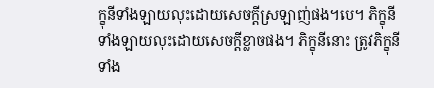ក្ខុនីទាំងឡាយលុះដោយសេចក្តីស្រឡាញ់ផង។បេ។ ភិក្ខុនីទាំងឡាយលុះដោយសេចក្តីខ្លាចផង។ ភិក្ខុនីនោះ ត្រូវភិក្ខុនីទាំង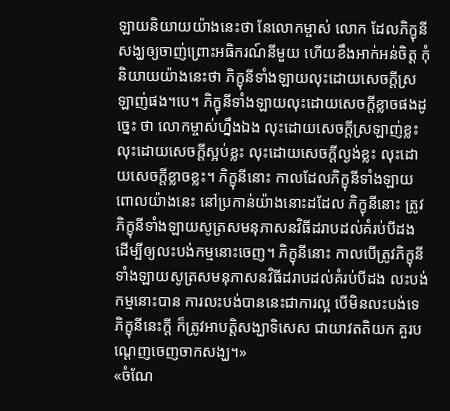ឡាយនិយាយយ៉ាងនេះថា នែលោកម្ចាស់ លោក ដែលភិក្ខុនីសង្ឃឲ្យចាញ់ព្រោះអធិករណ៍នីមួយ ហើយខឹងអាក់អន់ចិត្ត កុំនិយាយយ៉ាងនេះថា ភិក្ខុនីទាំងឡាយលុះដោយសេចក្តីស្រឡាញ់ផង។បេ។ ភិក្ខុនីទាំងឡាយលុះដោយសេចក្តីខ្លាចផងដូច្នេះ ថា លោកម្ចាស់ហ្នឹងឯង លុះដោយសេចក្តីស្រឡាញ់ខ្លះ លុះដោយសេចក្តីស្អប់ខ្លះ លុះដោយសេចក្តីល្ងង់ខ្លះ លុះដោយសេចក្តីខ្លាចខ្លះ។ ភិក្ខុនីនោះ កាលដែលភិក្ខុនីទាំងឡាយពោលយ៉ាងនេះ នៅប្រកាន់យ៉ាងនោះដដែល ភិក្ខុនីនោះ ត្រូវភិក្ខុនីទាំងឡាយសូត្រសមនុភាសនវិធីដរាបដល់គំរប់បីដង ដើម្បីឲ្យលះបង់កម្មនោះចេញ។ ភិក្ខុនីនោះ កាលបើត្រូវភិក្ខុនីទាំងឡាយសូត្រសមនុភាសនវិធីដរាបដល់គំរប់បីដង លះបង់កម្មនោះបាន ការលះបង់បាននេះជាការល្អ បើមិនលះបង់ទេ ភិក្ខុនីនេះក្តី ក៏ត្រូវអាបត្តិសង្ឃាទិសេស ជាយាវតតិយក គួរបណ្តេញចេញចាកសង្ឃ។»
«ចំណែ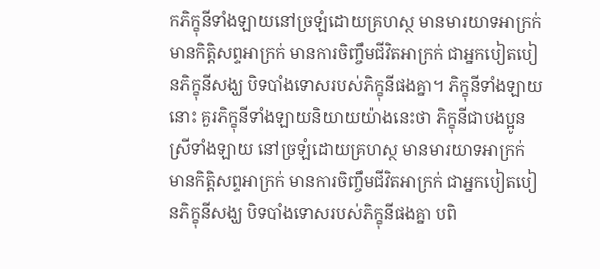កភិក្ខុនីទាំងឡាយនៅច្រឡំដោយគ្រហស្ថ មានមារយាទអាក្រក់ មានកិត្តិសព្ទអាក្រក់ មានការចិញ្ចឹមជីវិតអាក្រក់ ជាអ្នកបៀតបៀនភិក្ខុនីសង្ឃ បិទបាំងទោសរបស់ភិក្ខុនីផងគ្នា។ ភិក្ខុនីទាំងឡាយនោះ គួរភិក្ខុនីទាំងឡាយនិយាយយ៉ាងនេះថា ភិក្ខុនីជាបងប្អូនស្រីទាំងឡាយ នៅច្រឡំដោយគ្រហស្ថ មានមារយាទអាក្រក់ មានកិត្តិសព្ទអាក្រក់ មានការចិញ្ចឹមជីវិតអាក្រក់ ជាអ្នកបៀតបៀនភិក្ខុនីសង្ឃ បិទបាំងទោសរបស់ភិក្ខុនីផងគ្នា បពិ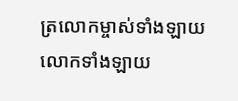ត្រលោកម្ចាស់ទាំងឡាយ លោកទាំងឡាយ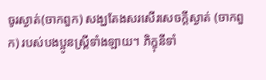ចូរស្ងាត់(ចាកពួក) សង្ឃតែងសរសើរសេចក្តីស្ងាត់ (ចាកពួក) របស់បងប្អូនស្រី្តទាំងឡាយ។ ភិក្ខុនីទាំ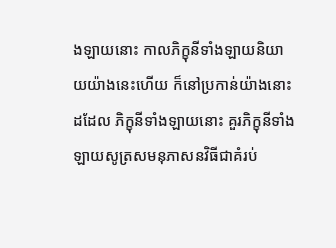ងឡាយនោះ កាលភិក្ខុនីទាំងឡាយនិយាយយ៉ាងនេះហើយ ក៏នៅប្រកាន់យ៉ាងនោះដដែល ភិក្ខុនីទាំងឡាយនោះ គួរភិក្ខុនីទាំងឡាយសូត្រសមនុភាសនវិធីជាគំរប់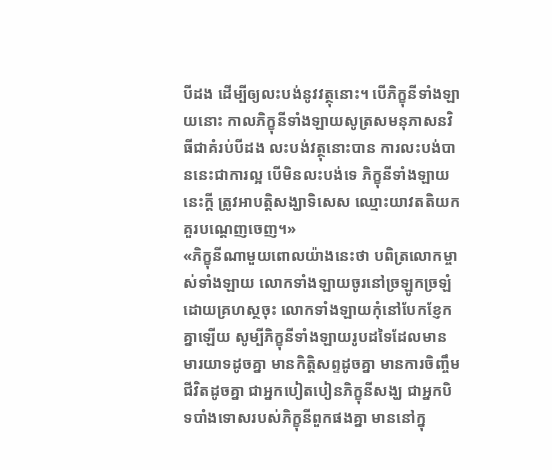បីដង ដើម្បីឲ្យលះបង់នូវវត្ថុនោះ។ បើភិក្ខុនីទាំងឡាយនោះ កាលភិក្ខុនីទាំងឡាយសូត្រសមនុភាសនវិធីជាគំរប់បីដង លះបង់វត្ថុនោះបាន ការលះបង់បាននេះជាការល្អ បើមិនលះបង់ទេ ភិក្ខុនីទាំងឡាយនេះក្តី ត្រូវអាបត្តិសង្ឃាទិសេស ឈ្មោះយាវតតិយក គួរបណ្តេញចេញ។»
«ភិក្ខុនីណាមួយពោលយ៉ាងនេះថា បពិត្រលោកម្ចាស់ទាំងឡាយ លោកទាំងឡាយចូរនៅច្រឡូកច្រឡំដោយគ្រហស្ថចុះ លោកទាំងឡាយកុំនៅបែកខ្ញែកគ្នាឡើយ សូម្បីភិក្ខុនីទាំងឡាយរូបដទៃដែលមានមារយាទដូចគ្នា មានកិត្តិសព្ទដូចគ្នា មានការចិញ្ចឹមជីវិតដូចគ្នា ជាអ្នកបៀតបៀនភិក្ខុនីសង្ឃ ជាអ្នកបិទបាំងទោសរបស់ភិក្ខុនីពួកផងគ្នា មាននៅក្នុ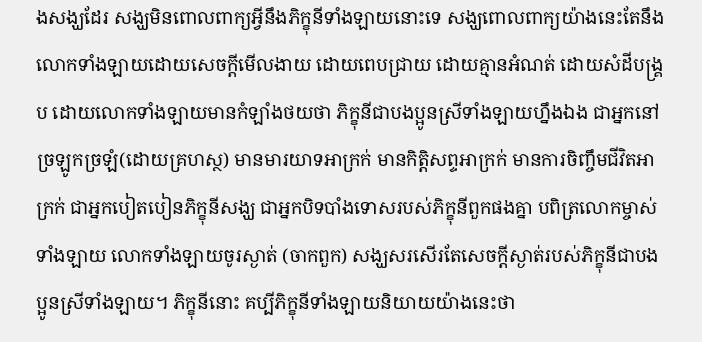ងសង្ឃដែរ សង្ឃមិនពោលពាក្យអ្វីនឹងភិក្ខុនីទាំងឡាយនោះទេ សង្ឃពោលពាក្យយ៉ាងនេះតែនឹងលោកទាំងឡាយដោយសេចក្តីមើលងាយ ដោយពេបជ្រាយ ដោយគ្មានអំណត់ ដោយសំដីបង្គ្រប ដោយលោកទាំងឡាយមានកំឡាំងថយថា ភិក្ខុនីជាបងប្អូនស្រីទាំងឡាយហ្នឹងឯង ជាអ្នកនៅច្រឡូកច្រឡំ(ដោយគ្រហស្ថ) មានមារយាទអាក្រក់ មានកិត្តិសព្ទអាក្រក់ មានការចិញ្ចឹមជីវិតអាក្រក់ ជាអ្នកបៀតបៀនភិក្ខុនីសង្ឃ ជាអ្នកបិទបាំងទោសរបស់ភិក្ខុនីពួកផងគ្នា បពិត្រលោកម្ចាស់ទាំងឡាយ លោកទាំងឡាយចូរស្ងាត់ (ចាកពួក) សង្ឃសរសើរតែសេចក្តីស្ងាត់របស់ភិក្ខុនីជាបងប្អូនស្រីទាំងឡាយ។ ភិក្ខុនីនោះ គប្បីភិក្ខុនីទាំងឡាយនិយាយយ៉ាងនេះថា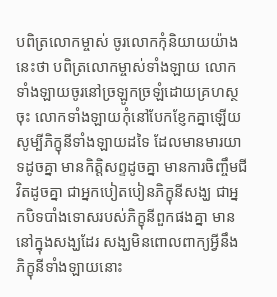បពិត្រលោកម្ចាស់ ចូរលោកកុំនិយាយយ៉ាងនេះថា បពិត្រលោកម្ចាស់ទាំងឡាយ លោកទាំងឡាយចូរនៅច្រឡូកច្រឡំដោយគ្រហស្ថចុះ លោកទាំងឡាយកុំនៅបែកខ្ញែកគ្នាឡើយ សូម្បីភិក្ខុនីទាំងឡាយដទៃ ដែលមានមារយាទដូចគ្នា មានកិត្តិសព្ទដូចគ្នា មានការចិញ្ចឹមជីវិតដូចគ្នា ជាអ្នកបៀតបៀនភិក្ខុនីសង្ឃ ជាអ្នកបិទបាំងទោសរបស់ភិក្ខុនីពួកផងគ្នា មាននៅក្នុងសង្ឃដែរ សង្ឃមិនពោលពាក្យអ្វីនឹងភិក្ខុនីទាំងឡាយនោះ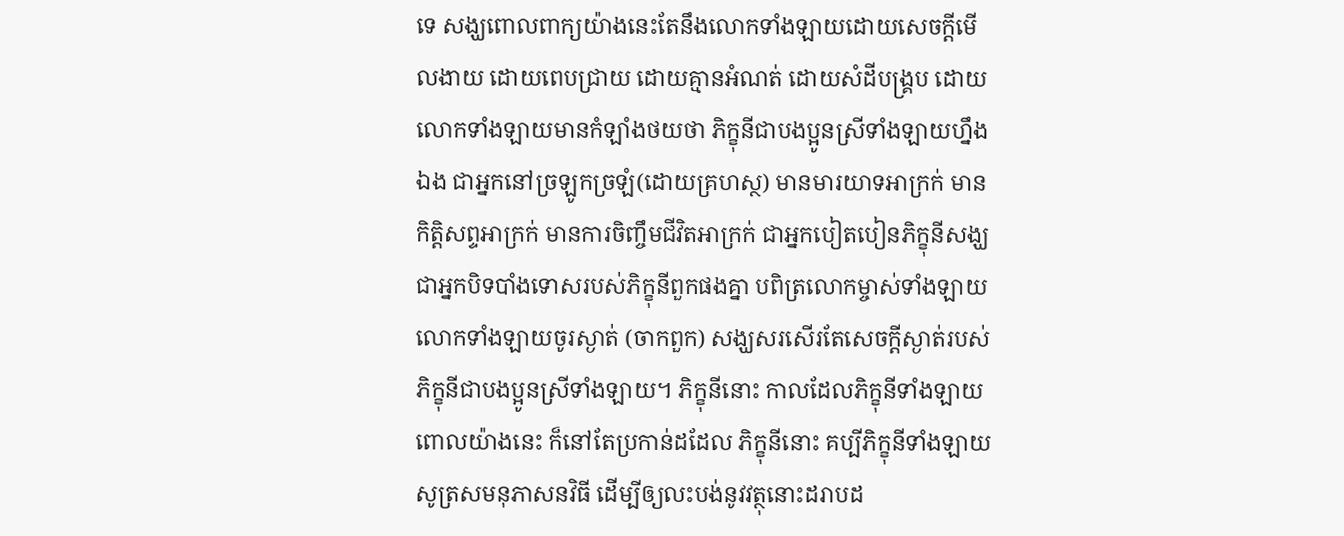ទេ សង្ឃពោលពាក្យយ៉ាងនេះតែនឹងលោកទាំងឡាយដោយសេចក្តីមើលងាយ ដោយពេបជ្រាយ ដោយគ្មានអំណត់ ដោយសំដីបង្គ្រប ដោយលោកទាំងឡាយមានកំឡាំងថយថា ភិក្ខុនីជាបងប្អូនស្រីទាំងឡាយហ្នឹងឯង ជាអ្នកនៅច្រឡូកច្រឡំ(ដោយគ្រហស្ថ) មានមារយាទអាក្រក់ មានកិត្តិសព្ទអាក្រក់ មានការចិញ្ចឹមជីវិតអាក្រក់ ជាអ្នកបៀតបៀនភិក្ខុនីសង្ឃ ជាអ្នកបិទបាំងទោសរបស់ភិក្ខុនីពួកផងគ្នា បពិត្រលោកម្ចាស់ទាំងឡាយ លោកទាំងឡាយចូរស្ងាត់ (ចាកពួក) សង្ឃសរសើរតែសេចក្តីស្ងាត់របស់ភិក្ខុនីជាបងប្អូនស្រីទាំងឡាយ។ ភិក្ខុនីនោះ កាលដែលភិក្ខុនីទាំងឡាយពោលយ៉ាងនេះ ក៏នៅតែប្រកាន់ដដែល ភិក្ខុនីនោះ គប្បីភិក្ខុនីទាំងឡាយសូត្រសមនុភាសនវិធី ដើម្បីឲ្យលះបង់នូវវត្ថុនោះដរាបដ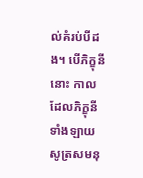ល់គំរប់បីដង។ បើភិក្ខុនីនោះ កាលដែលភិក្ខុនីទាំងឡាយសូត្រសមនុ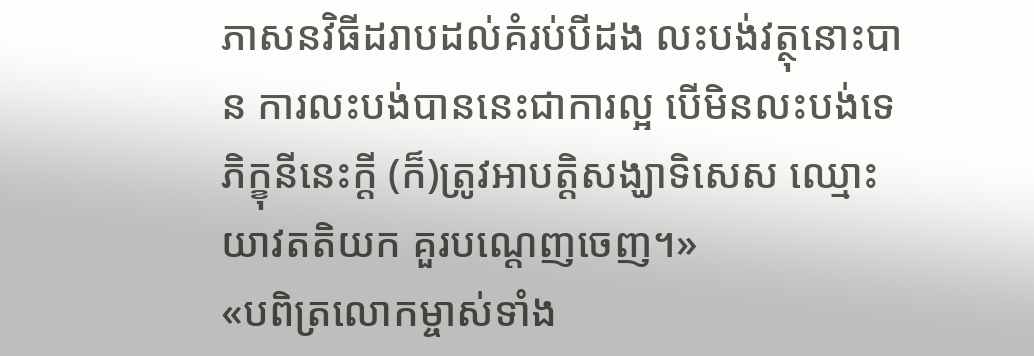ភាសនវិធីដរាបដល់គំរប់បីដង លះបង់វត្ថុនោះបាន ការលះបង់បាននេះជាការល្អ បើមិនលះបង់ទេ ភិក្ខុនីនេះក្តី (ក៏)ត្រូវអាបត្តិសង្ឃាទិសេស ឈ្មោះយាវតតិយក គួរបណ្តេញចេញ។»
«បពិត្រលោកម្ចាស់ទាំង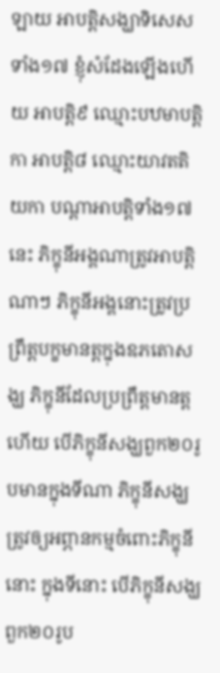ឡាយ អាបត្តិសង្ឃាទិសេសទាំង១៧ ខ្ញុំសំដែងឡើងហើយ អាបត្តិ៩ ឈ្មោះបឋមាបត្តិកា អាបត្តិ៨ ឈ្មោះយាវតតិយកា បណ្តាអាបត្តិទាំង១៧នេះ ភិក្ខុនីអង្គណាត្រូវអាបត្តិណាៗ ភិក្ខុនីអង្គនោះត្រូវប្រព្រឹត្តបក្ខមានត្តក្នុងឧភតោសង្ឃ ភិក្ខុនីដែលប្រព្រឹត្តមានត្តហើយ បើភិក្ខុនីសង្ឃពួក២០រូបមានក្នុងទីណា ភិក្ខុនីសង្ឃត្រូវឲ្យអព្ភានកម្មចំពោះភិក្ខុនីនោះ ក្នុងទីនោះ បើភិក្ខុនីសង្ឃពួក២០រូប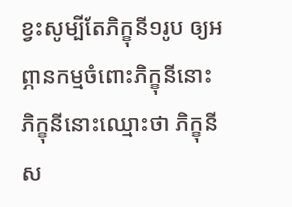ខ្វះសូម្បីតែភិក្ខុនី១រូប ឲ្យអព្ភានកម្មចំពោះភិក្ខុនីនោះ ភិក្ខុនីនោះឈ្មោះថា ភិក្ខុនីស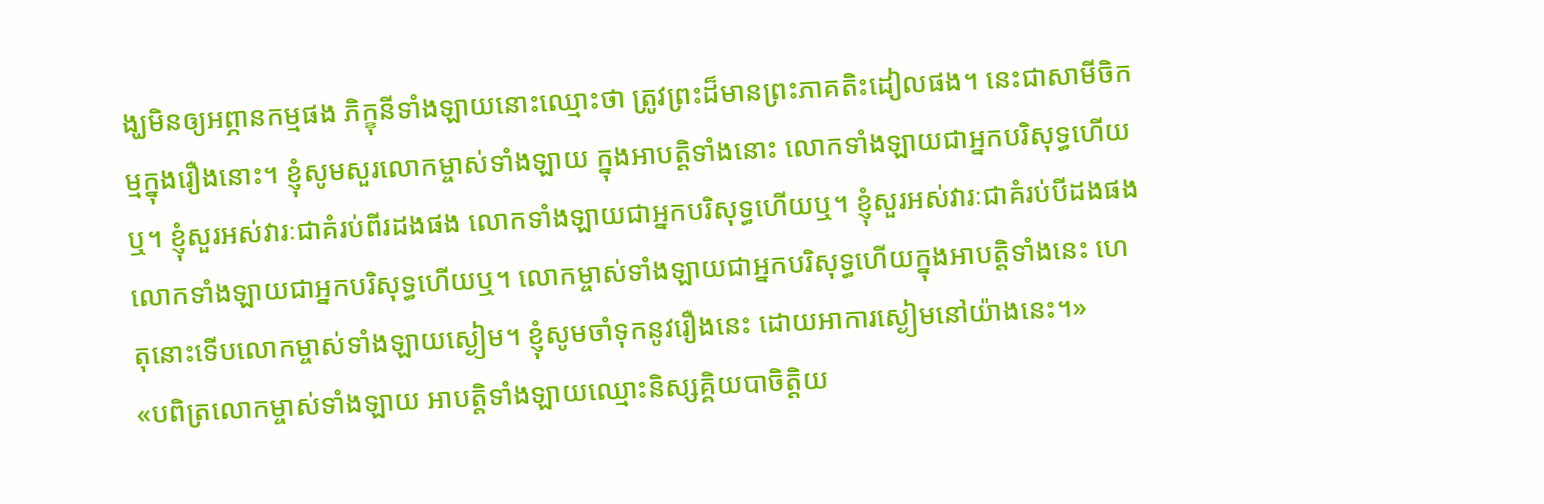ង្ឃមិនឲ្យអព្ភានកម្មផង ភិក្ខុនីទាំងឡាយនោះឈ្មោះថា ត្រូវព្រះដ៏មានព្រះភាគតិះដៀលផង។ នេះជាសាមីចិកម្មក្នុងរឿងនោះ។ ខ្ញុំសូមសួរលោកម្ចាស់ទាំងឡាយ ក្នុងអាបត្តិទាំងនោះ លោកទាំងឡាយជាអ្នកបរិសុទ្ធហើយឬ។ ខ្ញុំសួរអស់វារៈជាគំរប់ពីរដងផង លោកទាំងឡាយជាអ្នកបរិសុទ្ធហើយឬ។ ខ្ញុំសួរអស់វារៈជាគំរប់បីដងផង លោកទាំងឡាយជាអ្នកបរិសុទ្ធហើយឬ។ លោកម្ចាស់ទាំងឡាយជាអ្នកបរិសុទ្ធហើយក្នុងអាបត្តិទាំងនេះ ហេតុនោះទើបលោកម្ចាស់ទាំងឡាយស្ងៀម។ ខ្ញុំសូមចាំទុកនូវរឿងនេះ ដោយអាការស្ងៀមនៅយ៉ាងនេះ។»
«បពិត្រលោកម្ចាស់ទាំងឡាយ អាបត្តិទាំងឡាយឈ្មោះនិស្សគ្គិយបាចិត្តិយ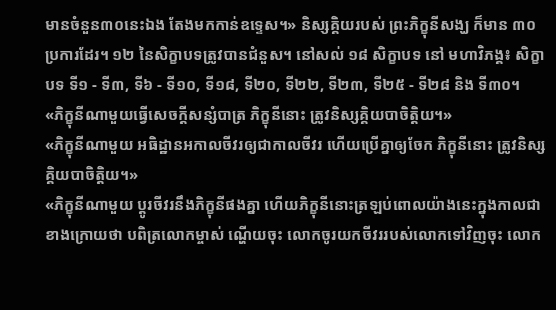មានចំនួន៣០នេះឯង តែងមកកាន់ឧទ្ទេស។» និស្សគ្គិយរបស់ ព្រះភិក្ខុនីសង្ឃ ក៏មាន ៣០ ប្រការដែរ។ ១២ នៃសិក្ខាបទត្រូវបានជំនួស។ នៅសល់ ១៨ សិក្ខាបទ នៅ មហាវិភង្គ៖ សិក្ខាបទ ទី១ - ទី៣, ទី៦ - ទី១០, ទី១៨, ទី២០, ទី២២, ទី២៣, ទី២៥ - ទី២៨ និង ទី៣០។
«ភិក្ខុនីណាមួយធ្វើសេចក្តីសន្សំបាត្រ ភិក្ខុនីនោះ ត្រូវនិស្សគ្គិយបាចិត្តិយ។»
«ភិក្ខុនីណាមួយ អធិដ្ឋានអកាលចីវរឲ្យជាកាលចីវរ ហើយប្រើគ្នាឲ្យចែក ភិក្ខុនីនោះ ត្រូវនិស្សគ្គិយបាចិត្តិយ។»
«ភិក្ខុនីណាមួយ ប្តូរចីវរនឹងភិក្ខុនីផងគ្នា ហើយភិក្ខុនីនោះត្រឡប់ពោលយ៉ាងនេះក្នុងកាលជាខាងក្រោយថា បពិត្រលោកម្ចាស់ ណ្ហើយចុះ លោកចូរយកចីវររបស់លោកទៅវិញចុះ លោក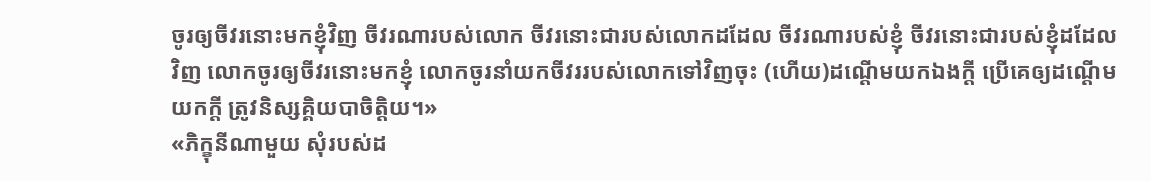ចូរឲ្យចីវរនោះមកខ្ញុំវិញ ចីវរណារបស់លោក ចីវរនោះជារបស់លោកដដែល ចីវរណារបស់ខ្ញុំ ចីវរនោះជារបស់ខ្ញុំដដែលវិញ លោកចូរឲ្យចីវរនោះមកខ្ញុំ លោកចូរនាំយកចីវររបស់លោកទៅវិញចុះ (ហើយ)ដណ្តើមយកឯងក្តី ប្រើគេឲ្យដណ្តើមយកក្តី ត្រូវនិស្សគ្គិយបាចិត្តិយ។»
«ភិក្ខុនីណាមួយ សុំរបស់ដ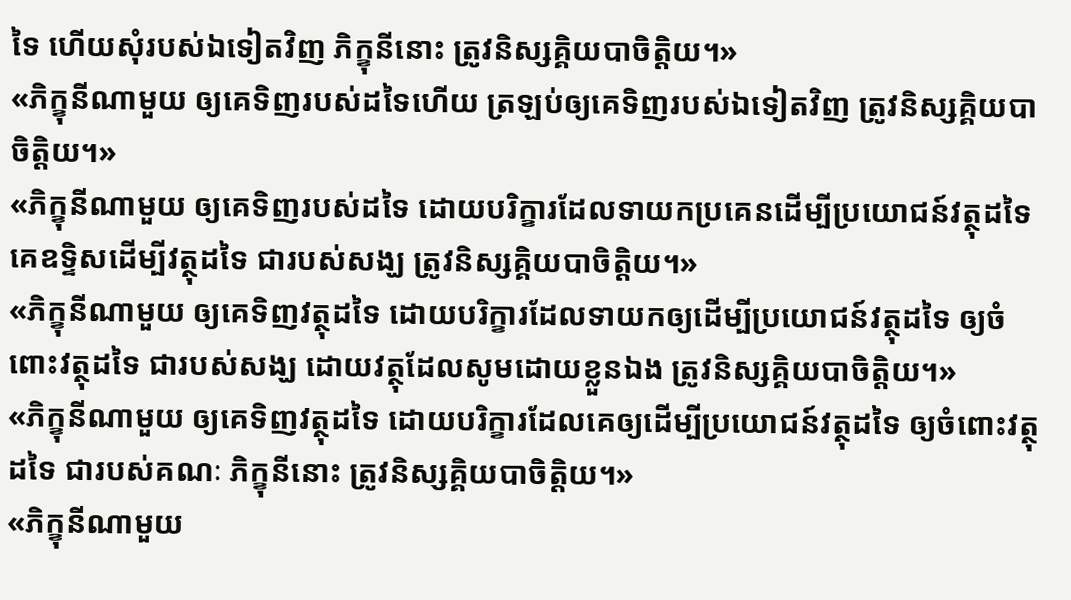ទៃ ហើយសុំរបស់ឯទៀតវិញ ភិក្ខុនីនោះ ត្រូវនិស្សគ្គិយបាចិត្តិយ។»
«ភិក្ខុនីណាមួយ ឲ្យគេទិញរបស់ដទៃហើយ ត្រឡប់ឲ្យគេទិញរបស់ឯទៀតវិញ ត្រូវនិស្សគ្គិយបាចិត្តិយ។»
«ភិក្ខុនីណាមួយ ឲ្យគេទិញរបស់ដទៃ ដោយបរិក្ខារដែលទាយកប្រគេនដើម្បីប្រយោជន៍វត្ថុដទៃ គេឧទ្ទិសដើម្បីវត្ថុដទៃ ជារបស់សង្ឃ ត្រូវនិស្សគ្គិយបាចិត្តិយ។»
«ភិក្ខុនីណាមួយ ឲ្យគេទិញវត្ថុដទៃ ដោយបរិក្ខារដែលទាយកឲ្យដើម្បីប្រយោជន៍វត្ថុដទៃ ឲ្យចំពោះវត្ថុដទៃ ជារបស់សង្ឃ ដោយវត្ថុដែលសូមដោយខ្លួនឯង ត្រូវនិស្សគ្គិយបាចិត្តិយ។»
«ភិក្ខុនីណាមួយ ឲ្យគេទិញវត្ថុដទៃ ដោយបរិក្ខារដែលគេឲ្យដើម្បីប្រយោជន៍វត្ថុដទៃ ឲ្យចំពោះវត្ថុដទៃ ជារបស់គណៈ ភិក្ខុនីនោះ ត្រូវនិស្សគ្គិយបាចិត្តិយ។»
«ភិក្ខុនីណាមួយ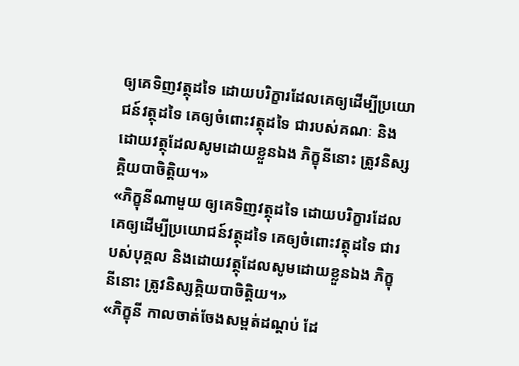ឲ្យគេទិញវត្ថុដទៃ ដោយបរិក្ខារដែលគេឲ្យដើម្បីប្រយោជន៍វត្ថុដទៃ គេឲ្យចំពោះវត្ថុដទៃ ជារបស់គណៈ និងដោយវត្ថុដែលសូមដោយខ្លួនឯង ភិក្ខុនីនោះ ត្រូវនិស្សគ្គិយបាចិត្តិយ។»
«ភិក្ខុនីណាមួយ ឲ្យគេទិញវត្ថុដទៃ ដោយបរិក្ខារដែលគេឲ្យដើម្បីប្រយោជន៍វត្ថុដទៃ គេឲ្យចំពោះវត្ថុដទៃ ជារបស់បុគ្គល និងដោយវត្ថុដែលសូមដោយខ្លួនឯង ភិក្ខុនីនោះ ត្រូវនិស្សគ្គិយបាចិត្តិយ។»
«ភិក្ខុនី កាលចាត់ចែងសម្ពត់ដណ្តប់ ដែ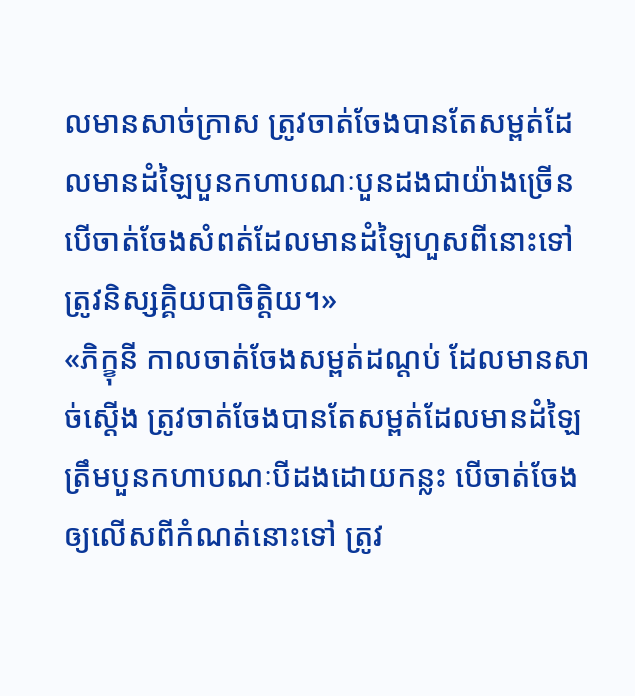លមានសាច់ក្រាស ត្រូវចាត់ចែងបានតែសម្ពត់ដែលមានដំឡៃបួនកហាបណៈបួនដងជាយ៉ាងច្រើន បើចាត់ចែងសំពត់ដែលមានដំឡៃហួសពីនោះទៅ ត្រូវនិស្សគ្គិយបាចិត្តិយ។»
«ភិក្ខុនី កាលចាត់ចែងសម្ពត់ដណ្តប់ ដែលមានសាច់ស្តើង ត្រូវចាត់ចែងបានតែសម្ពត់ដែលមានដំឡៃត្រឹមបួនកហាបណៈបីដងដោយកន្លះ បើចាត់ចែងឲ្យលើសពីកំណត់នោះទៅ ត្រូវ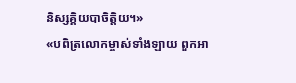និស្សគ្គិយបាចិត្តិយ។»
«បពិត្រលោកម្ចាស់ទាំងឡាយ ពួកអា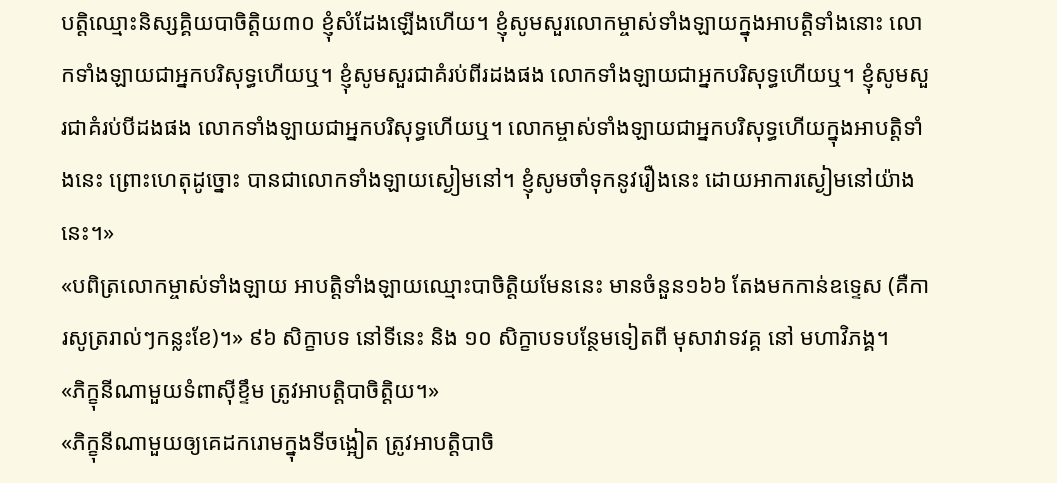បត្តិឈ្មោះនិស្សគ្គិយបាចិត្តិយ៣០ ខ្ញុំសំដែងឡើងហើយ។ ខ្ញុំសូមសួរលោកម្ចាស់ទាំងឡាយក្នុងអាបត្តិទាំងនោះ លោកទាំងឡាយជាអ្នកបរិសុទ្ធហើយឬ។ ខ្ញុំសូមសួរជាគំរប់ពីរដងផង លោកទាំងឡាយជាអ្នកបរិសុទ្ធហើយឬ។ ខ្ញុំសូមសួរជាគំរប់បីដងផង លោកទាំងឡាយជាអ្នកបរិសុទ្ធហើយឬ។ លោកម្ចាស់ទាំងឡាយជាអ្នកបរិសុទ្ធហើយក្នុងអាបត្តិទាំងនេះ ព្រោះហេតុដូច្នោះ បានជាលោកទាំងឡាយស្ងៀមនៅ។ ខ្ញុំសូមចាំទុកនូវរឿងនេះ ដោយអាការស្ងៀមនៅយ៉ាងនេះ។»
«បពិត្រលោកម្ចាស់ទាំងឡាយ អាបត្តិទាំងឡាយឈ្មោះបាចិត្តិយមែននេះ មានចំនួន១៦៦ តែងមកកាន់ឧទ្ទេស (គឺការសូត្ររាល់ៗកន្លះខែ)។» ៩៦ សិក្ខាបទ នៅទីនេះ និង ១០ សិក្ខាបទបន្ថែមទៀតពី មុសាវាទវគ្គ នៅ មហាវិភង្គ។
«ភិក្ខុនីណាមួយទំពាស៊ីខ្ទឹម ត្រូវអាបត្តិបាចិត្តិយ។»
«ភិក្ខុនីណាមួយឲ្យគេដករោមក្នុងទីចង្អៀត ត្រូវអាបត្តិបាចិ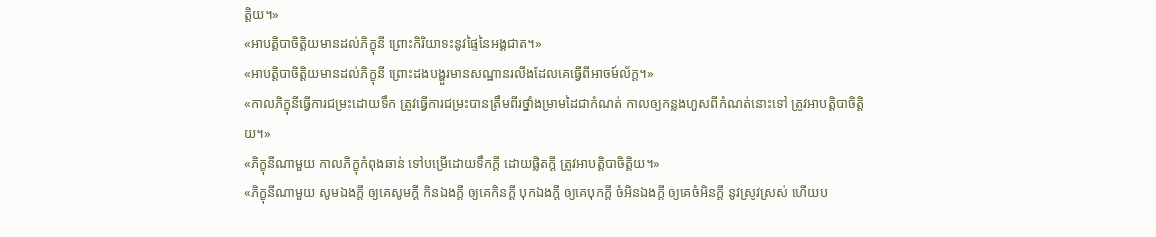ត្តិយ។»
«អាបត្តិបាចិត្តិយមានដល់ភិក្ខុនី ព្រោះកិរិយាទះនូវផ្ទៃនៃអង្គជាត។»
«អាបត្តិបាចិត្តិយមានដល់ភិក្ខុនី ព្រោះដងបង្ហួរមានសណ្ឋានរលីងដែលគេធ្វើពីអាចម៍ល័ក្ត។»
«កាលភិក្ខុនីធ្វើការជម្រះដោយទឹក ត្រូវធ្វើការជម្រះបានត្រឹមពីរថ្នាំងម្រាមដៃជាកំណត់ កាលឲ្យកន្លងហួសពីកំណត់នោះទៅ ត្រូវអាបត្តិបាចិត្តិយ។»
«ភិក្ខុនីណាមួយ កាលភិក្ខុកំពុងឆាន់ ទៅបម្រើដោយទឹកក្តី ដោយផ្លិតក្តី ត្រូវអាបត្តិបាចិត្តិយ។»
«ភិក្ខុនីណាមួយ សូមឯងក្តី ឲ្យគេសូមក្តី កិនឯងក្តី ឲ្យគេកិនក្តី បុកឯងក្តី ឲ្យគេបុកក្តី ចំអិនឯងក្តី ឲ្យគេចំអិនក្តី នូវស្រូវស្រស់ ហើយប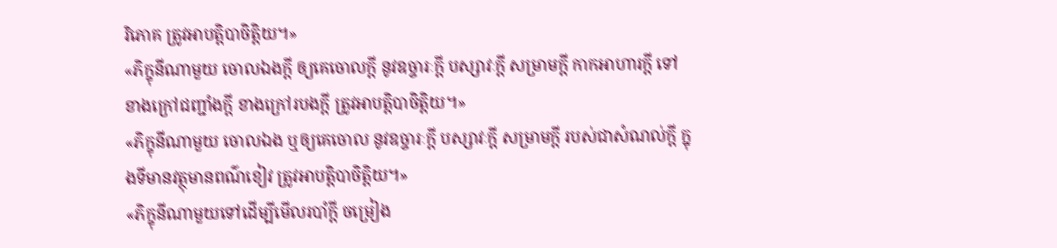រិភោគ ត្រូវអាបត្តិបាចិត្តិយ។»
«ភិក្ខុនីណាមួយ ចោលឯងក្តី ឲ្យគេចោលក្តី នូវឧច្ចារៈក្តី បស្សាវៈក្តី សម្រាមក្តី កាកអាហារក្តី ទៅខាងក្រៅជញ្ជាំងក្តី ខាងក្រៅរបងក្តី ត្រូវអាបត្តិបាចិត្តិយ។»
«ភិក្ខុនីណាមួយ ចោលឯង ឬឲ្យគេចោល នូវឧច្ចារៈក្តី បស្សាវៈក្តី សម្រាមក្តី របស់ជាសំណល់ក្តី ក្នុងទីមានវត្ថុមានពណ៌ខៀវ ត្រូវអាបត្តិបាចិត្តិយ។»
«ភិក្ខុនីណាមួយទៅដើម្បីមើលរបាំក្តី ចម្រៀង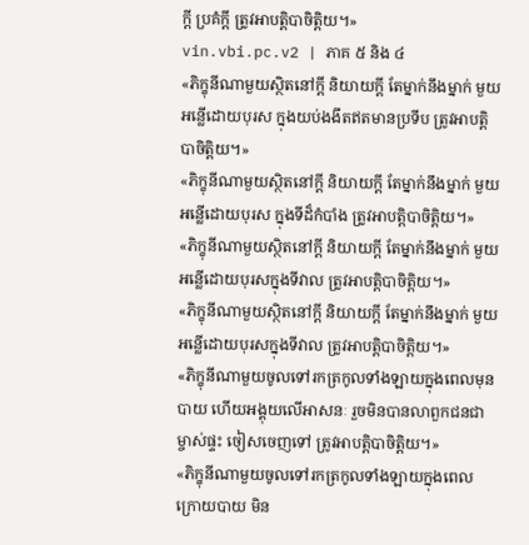ក្តី ប្រគំក្តី ត្រូវអាបត្តិបាចិត្តិយ។»
vin.vbi.pc.v2 | ភាគ ៥ និង ៤
«ភិក្ខុនីណាមួយស្ថិតនៅក្តី និយាយក្តី តែម្នាក់នឹងម្នាក់ មួយអន្លើដោយបុរស ក្នុងយប់ងងឹតឥតមានប្រទីប ត្រូវអាបត្តិបាចិត្តិយ។»
«ភិក្ខុនីណាមួយស្ថិតនៅក្តី និយាយក្តី តែម្នាក់នឹងម្នាក់ មួយអន្លើដោយបុរស ក្នុងទីដ៏កំបាំង ត្រូវអាបត្តិបាចិត្តិយ។»
«ភិក្ខុនីណាមួយស្ថិតនៅក្តី និយាយក្តី តែម្នាក់នឹងម្នាក់ មួយអន្លើដោយបុរសក្នុងទីវាល ត្រូវអាបត្តិបាចិត្តិយ។»
«ភិក្ខុនីណាមួយស្ថិតនៅក្តី និយាយក្តី តែម្នាក់នឹងម្នាក់ មួយអន្លើដោយបុរសក្នុងទីវាល ត្រូវអាបត្តិបាចិត្តិយ។»
«ភិក្ខុនីណាមួយចូលទៅរកត្រកូលទាំងឡាយក្នុងពេលមុនបាយ ហើយអង្គុយលើអាសនៈ រួចមិនបានលាពួកជនជាម្ចាស់ផ្ទះ ចៀសចេញទៅ ត្រូវអាបត្តិបាចិត្តិយ។»
«ភិក្ខុនីណាមួយចូលទៅរកត្រកូលទាំងឡាយក្នុងពេលក្រោយបាយ មិន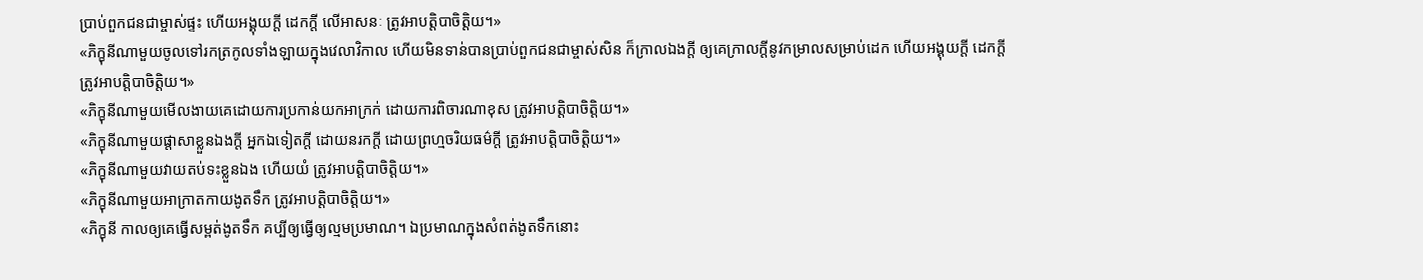ប្រាប់ពួកជនជាម្ចាស់ផ្ទះ ហើយអង្គុយក្តី ដេកក្តី លើអាសនៈ ត្រូវអាបត្តិបាចិត្តិយ។»
«ភិក្ខុនីណាមួយចូលទៅរកត្រកូលទាំងឡាយក្នុងវេលាវិកាល ហើយមិនទាន់បានប្រាប់ពួកជនជាម្ចាស់សិន ក៏ក្រាលឯងក្តី ឲ្យគេក្រាលក្តីនូវកម្រាលសម្រាប់ដេក ហើយអង្គុយក្តី ដេកក្តី ត្រូវអាបត្តិបាចិត្តិយ។»
«ភិក្ខុនីណាមួយមើលងាយគេដោយការប្រកាន់យកអាក្រក់ ដោយការពិចារណាខុស ត្រូវអាបត្តិបាចិត្តិយ។»
«ភិក្ខុនីណាមួយផ្តាសាខ្លួនឯងក្តី អ្នកឯទៀតក្តី ដោយនរកក្តី ដោយព្រហ្មចរិយធម៌ក្តី ត្រូវអាបត្តិបាចិត្តិយ។»
«ភិក្ខុនីណាមួយវាយតប់ទះខ្លួនឯង ហើយយំ ត្រូវអាបត្តិបាចិត្តិយ។»
«ភិក្ខុនីណាមួយអាក្រាតកាយងូតទឹក ត្រូវអាបត្តិបាចិត្តិយ។»
«ភិក្ខុនី កាលឲ្យគេធ្វើសម្ពត់ងូតទឹក គប្បីឲ្យធ្វើឲ្យល្មមប្រមាណ។ ឯប្រមាណក្នុងសំពត់ងូតទឹកនោះ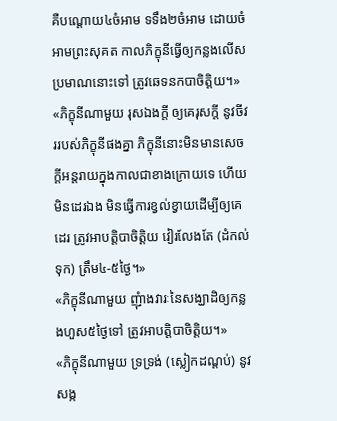គឺបណ្តោយ៤ចំអាម ទទឹង២ចំអាម ដោយចំអាមព្រះសុគត កាលភិក្ខុនីធ្វើឲ្យកន្លងលើសប្រមាណនោះទៅ ត្រូវឆេទនកបាចិត្តិយ។»
«ភិក្ខុនីណាមួយ រុសឯងក្តី ឲ្យគេរុសក្តី នូវចីវររបស់ភិក្ខុនីផងគ្នា ភិក្ខុនីនោះមិនមានសេចក្តីអន្តរាយក្នុងកាលជាខាងក្រោយទេ ហើយមិនដេរឯង មិនធ្វើការខ្វល់ខ្វាយដើម្បីឲ្យគេដេរ ត្រូវអាបត្តិបាចិត្តិយ វៀរលែងតែ (ដំកល់ទុក) ត្រឹម៤-៥ថ្ងៃ។»
«ភិក្ខុនីណាមួយ ញុំាងវារៈនៃសង្ឃាដិឲ្យកន្លងហួស៥ថ្ងៃទៅ ត្រូវអាបត្តិបាចិត្តិយ។»
«ភិក្ខុនីណាមួយ ទ្រទ្រង់ (ស្លៀកដណ្តប់) នូវសង្ក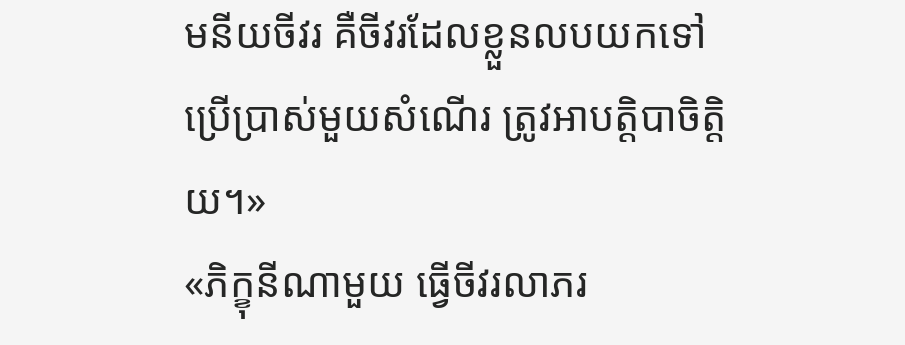មនីយចីវរ គឺចីវរដែលខ្លួនលបយកទៅប្រើប្រាស់មួយសំណើរ ត្រូវអាបត្តិបាចិត្តិយ។»
«ភិក្ខុនីណាមួយ ធ្វើចីវរលាភរ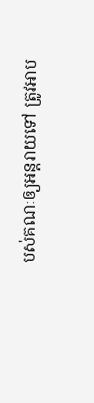បស់គណៈឲ្យអន្តរាយទៅ ត្រូវអាប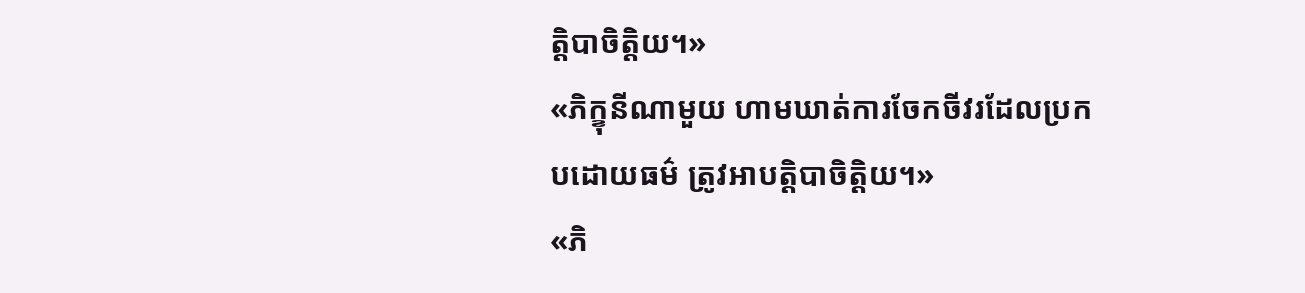ត្តិបាចិត្តិយ។»
«ភិក្ខុនីណាមួយ ហាមឃាត់ការចែកចីវរដែលប្រកបដោយធម៌ ត្រូវអាបត្តិបាចិត្តិយ។»
«ភិ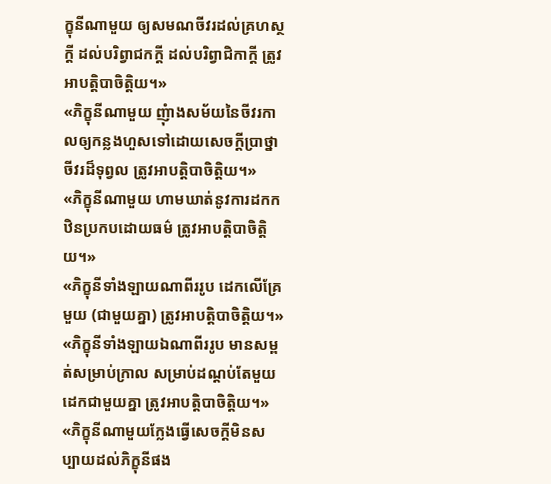ក្ខុនីណាមួយ ឲ្យសមណចីវរដល់គ្រហស្ថក្តី ដល់បរិព្វាជកក្តី ដល់បរិព្វាជិកាក្តី ត្រូវអាបត្តិបាចិត្តិយ។»
«ភិក្ខុនីណាមួយ ញុំាងសម័យនៃចីវរកាលឲ្យកន្លងហួសទៅដោយសេចក្តីប្រាថ្នាចីវរដ៏ទុព្វល ត្រូវអាបត្តិបាចិត្តិយ។»
«ភិក្ខុនីណាមួយ ហាមឃាត់នូវការដកកឋិនប្រកបដោយធម៌ ត្រូវអាបត្តិបាចិត្តិយ។»
«ភិក្ខុនីទាំងឡាយណាពីររូប ដេកលើគ្រែមួយ (ជាមួយគ្នា) ត្រូវអាបត្តិបាចិត្តិយ។»
«ភិក្ខុនីទាំងឡាយឯណាពីររូប មានសម្ពត់សម្រាប់ក្រាល សម្រាប់ដណ្តប់តែមួយ ដេកជាមួយគ្នា ត្រូវអាបត្តិបាចិត្តិយ។»
«ភិក្ខុនីណាមួយក្លែងធ្វើសេចក្តីមិនសប្បាយដល់ភិក្ខុនីផង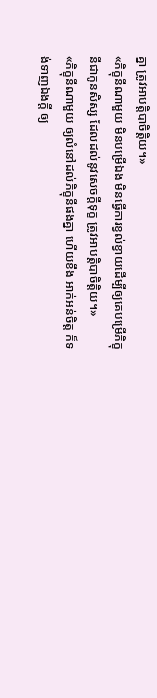គ្នា ត្រូវអាបត្តិបាចិត្តិយ។»
«ភិក្ខុនីណាមួយ មិនបម្រើឯង មិនធ្វើការខ្វល់ខ្វាយដើម្បីឲ្យគេបម្រើភិក្ខុនីជាកូនសិស្ស ដែលដល់នូវសេចក្តីទុក្ខ ត្រូវអាបត្តិបាចិត្តិយ។»
«ភិក្ខុនីណាមួយ ឲ្យលំនៅដល់ភិក្ខុនីផងគ្នា ហើយខឹង អាក់អន់ចិត្ត ក៏ទង់ទាញឯងក្តី ឲ្យ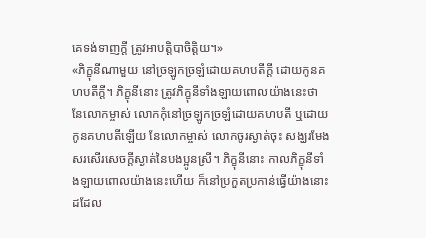គេទង់ទាញក្តី ត្រូវអាបត្តិបាចិត្តិយ។»
«ភិក្ខុនីណាមួយ នៅច្រឡូកច្រឡំដោយគហបតីក្តី ដោយកូនគហបតីក្តី។ ភិក្ខុនីនោះ ត្រូវភិក្ខុនីទាំងឡាយពោលយ៉ាងនេះថា នែលោកម្ចាស់ លោកកុំនៅច្រឡូកច្រឡំដោយគហបតី ឬដោយកូនគហបតីឡើយ នែលោកម្ចាស់ លោកចូរស្ងាត់ចុះ សង្ឃរមែងសរសើរសេចក្តីស្ងាត់នៃបងប្អូនស្រី។ ភិក្ខុនីនោះ កាលភិក្ខុនីទាំងឡាយពោលយ៉ាងនេះហើយ ក៏នៅប្រកួតប្រកាន់ធ្វើយ៉ាងនោះដដែល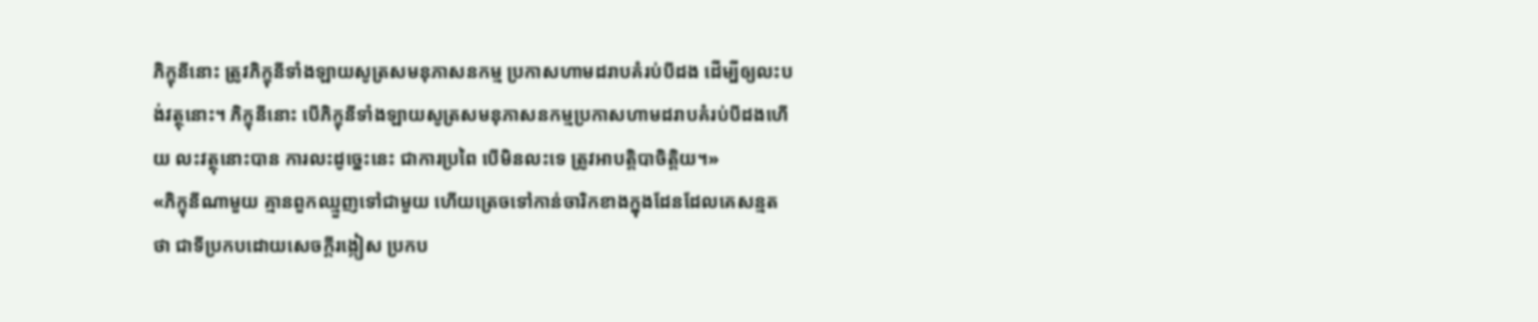ភិក្ខុនីនោះ ត្រូវភិក្ខុនីទាំងឡាយសូត្រសមនុភាសនកម្ម ប្រកាសហាមដរាបគំរប់បីដង ដើម្បីឲ្យលះបង់វត្ថុនោះ។ ភិក្ខុនីនោះ បើភិក្ខុនីទាំងឡាយសូត្រសមនុភាសនកម្មប្រកាសហាមដរាបគំរប់បីដងហើយ លះវត្ថុនោះបាន ការលះដូច្នេះនេះ ជាការប្រពៃ បើមិនលះទេ ត្រូវអាបត្តិបាចិត្តិយ។»
«ភិក្ខុនីណាមួយ គ្មានពួកឈ្មួញទៅជាមួយ ហើយត្រេចទៅកាន់ចារិកខាងក្នុងដែនដែលគេសន្មតថា ជាទីប្រកបដោយសេចក្តីរង្កៀស ប្រកប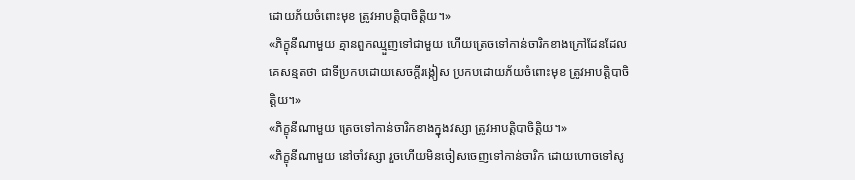ដោយភ័យចំពោះមុខ ត្រូវអាបត្តិបាចិត្តិយ។»
«ភិក្ខុនីណាមួយ គ្មានពួកឈ្មួញទៅជាមួយ ហើយត្រេចទៅកាន់ចារិកខាងក្រៅដែនដែលគេសន្មតថា ជាទីប្រកបដោយសេចក្តីរង្កៀស ប្រកបដោយភ័យចំពោះមុខ ត្រូវអាបត្តិបាចិត្តិយ។»
«ភិក្ខុនីណាមួយ ត្រេចទៅកាន់ចារិកខាងក្នុងវស្សា ត្រូវអាបត្តិបាចិត្តិយ។»
«ភិក្ខុនីណាមួយ នៅចាំវស្សា រួចហើយមិនចៀសចេញទៅកាន់ចារិក ដោយហោចទៅសូ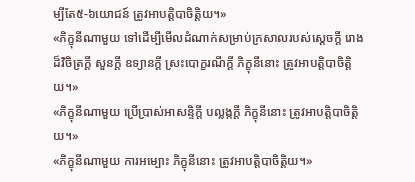ម្បីតែ៥-៦យោជន៍ ត្រូវអាបត្តិបាចិត្តិយ។»
«ភិក្ខុនីណាមួយ ទៅដើម្បីមើលដំណាក់សម្រាប់ក្រសាលរបស់ស្តេចក្តី រោងដ៏វិចិត្រក្តី សួនក្តី ឧទ្យានក្តី ស្រះបោក្ខរណីក្តី ភិក្ខុនីនោះ ត្រូវអាបត្តិបាចិត្តិយ។»
«ភិក្ខុនីណាមួយ ប្រើប្រាស់អាសន្ទិក្តី បល្លង្កក្តី ភិក្ខុនីនោះ ត្រូវអាបត្តិបាចិត្តិយ។»
«ភិក្ខុនីណាមួយ ការអម្បោះ ភិក្ខុនីនោះ ត្រូវអាបត្តិបាចិត្តិយ។»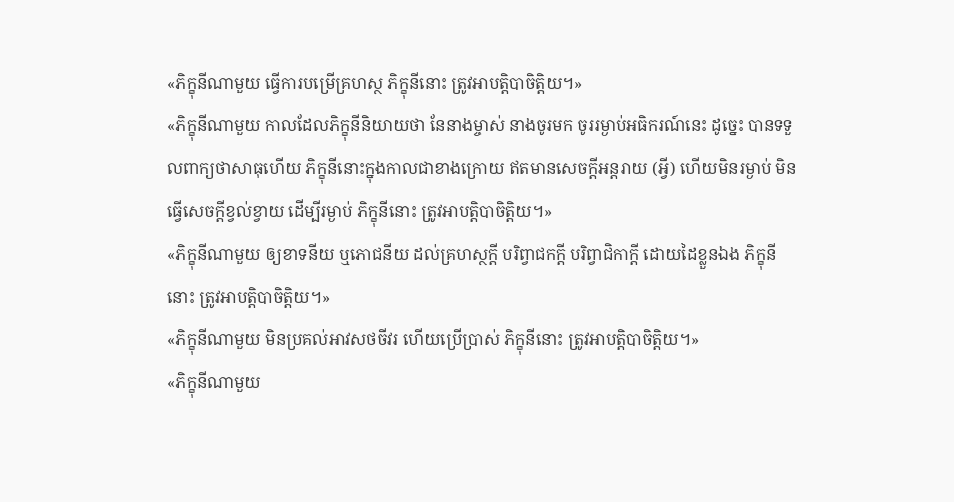«ភិក្ខុនីណាមួយ ធ្វើការបម្រើគ្រហស្ថ ភិក្ខុនីនោះ ត្រូវអាបត្តិបាចិត្តិយ។»
«ភិក្ខុនីណាមួយ កាលដែលភិក្ខុនីនិយាយថា នែនាងម្ចាស់ នាងចូរមក ចូររម្ងាប់អធិករណ៍នេះ ដូច្នេះ បានទទួលពាក្យថាសាធុហើយ ភិក្ខុនីនោះក្នុងកាលជាខាងក្រោយ ឥតមានសេចក្តីអន្តរាយ (អ្វី) ហើយមិនរម្ងាប់ មិនធ្វើសេចក្តីខ្វល់ខ្វាយ ដើម្បីរម្ងាប់ ភិក្ខុនីនោះ ត្រូវអាបត្តិបាចិត្តិយ។»
«ភិក្ខុនីណាមួយ ឲ្យខាទនីយ ឬភោជនីយ ដល់គ្រហស្ថក្តី បរិព្វាជកក្តី បរិព្វាជិកាក្តី ដោយដៃខ្លួនឯង ភិក្ខុនីនោះ ត្រូវអាបត្តិបាចិត្តិយ។»
«ភិក្ខុនីណាមួយ មិនប្រគល់អាវសថចីវរ ហើយប្រើប្រាស់ ភិក្ខុនីនោះ ត្រូវអាបត្តិបាចិត្តិយ។»
«ភិក្ខុនីណាមួយ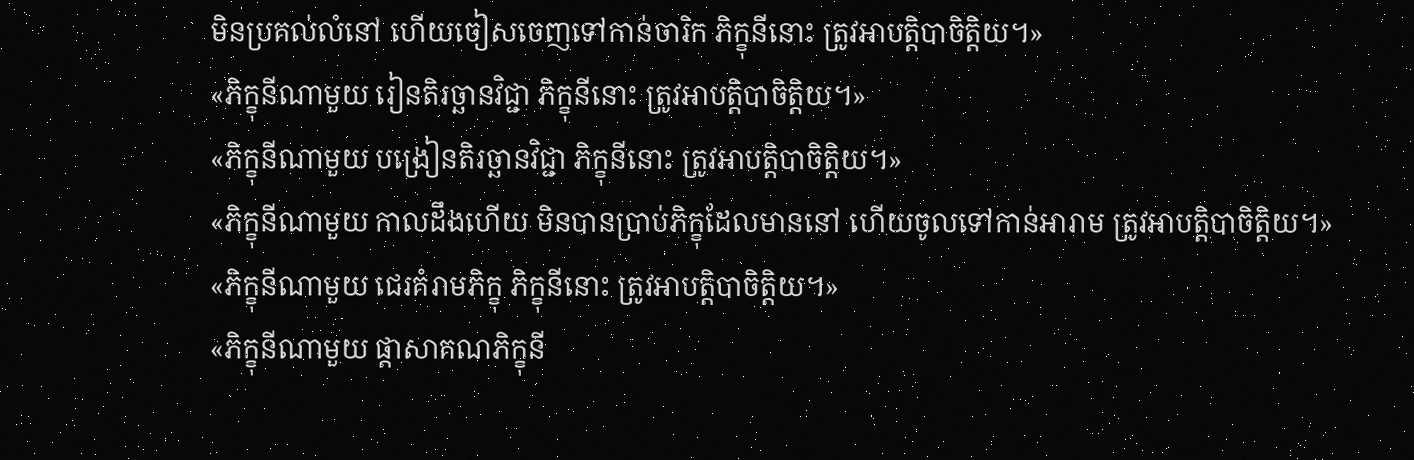មិនប្រគល់លំនៅ ហើយចៀសចេញទៅកាន់ចារិក ភិក្ខុនីនោះ ត្រូវអាបត្តិបាចិត្តិយ។»
«ភិក្ខុនីណាមួយ រៀនតិរច្ឆានវិជ្ជា ភិក្ខុនីនោះ ត្រូវអាបត្តិបាចិត្តិយ។»
«ភិក្ខុនីណាមួយ បង្រៀនតិរច្ឆានវិជ្ជា ភិក្ខុនីនោះ ត្រូវអាបត្តិបាចិត្តិយ។»
«ភិក្ខុនីណាមួយ កាលដឹងហើយ មិនបានប្រាប់ភិក្ខុដែលមាននៅ ហើយចូលទៅកាន់អារាម ត្រូវអាបត្តិបាចិត្តិយ។»
«ភិក្ខុនីណាមួយ ជេរគំរាមភិក្ខុ ភិក្ខុនីនោះ ត្រូវអាបត្តិបាចិត្តិយ។»
«ភិក្ខុនីណាមួយ ផ្តាសាគណភិក្ខុនី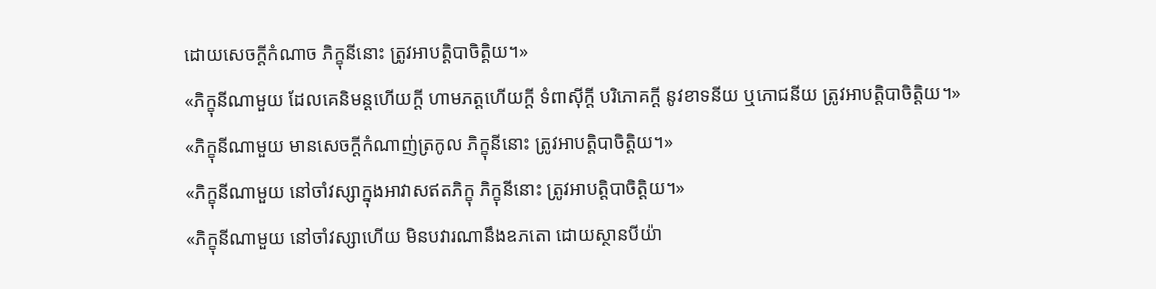ដោយសេចក្តីកំណាច ភិក្ខុនីនោះ ត្រូវអាបត្តិបាចិត្តិយ។»
«ភិក្ខុនីណាមួយ ដែលគេនិមន្តហើយក្តី ហាមភត្តហើយក្តី ទំពាស៊ីក្តី បរិភោគក្តី នូវខាទនីយ ឬភោជនីយ ត្រូវអាបត្តិបាចិត្តិយ។»
«ភិក្ខុនីណាមួយ មានសេចក្តីកំណាញ់ត្រកូល ភិក្ខុនីនោះ ត្រូវអាបត្តិបាចិត្តិយ។»
«ភិក្ខុនីណាមួយ នៅចាំវស្សាក្នុងអាវាសឥតភិក្ខុ ភិក្ខុនីនោះ ត្រូវអាបត្តិបាចិត្តិយ។»
«ភិក្ខុនីណាមួយ នៅចាំវស្សាហើយ មិនបវារណានឹងឧភតោ ដោយស្ថានបីយ៉ា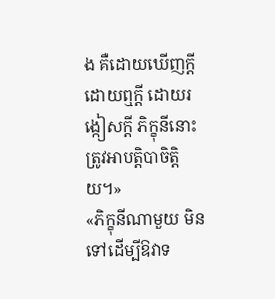ង គឺដោយឃើញក្តី ដោយឮក្តី ដោយរង្កៀសក្តី ភិក្ខុនីនោះ ត្រូវអាបត្តិបាចិត្តិយ។»
«ភិក្ខុនីណាមួយ មិនទៅដើម្បីឱវាទ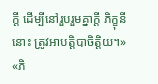ក្តី ដើម្បីនៅរួបរួមគ្នាក្តី ភិក្ខុនីនោះ ត្រូវអាបត្តិបាចិត្តិយ។»
«ភិ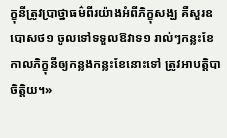ក្ខុនីត្រូវប្រាថ្នាធម៌ពីរយ៉ាងអំពីភិក្ខុសង្ឃ គឺសួរឧបោសថ១ ចូលទៅទទួលឱវាទ១ រាល់ៗកន្លះខែ កាលភិក្ខុនីឲ្យកន្លងកន្លះខែនោះទៅ ត្រូវអាបត្តិបាចិត្តិយ។»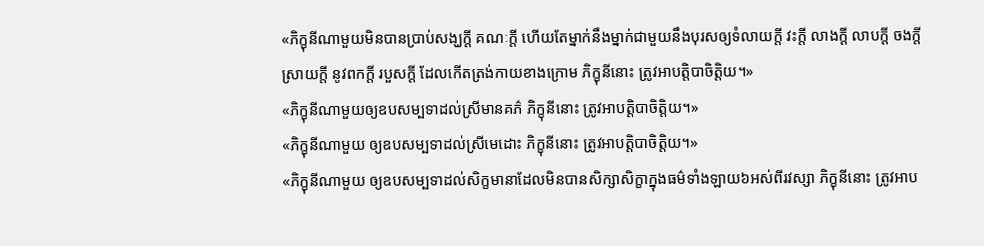«ភិក្ខុនីណាមួយមិនបានប្រាប់សង្ឃក្តី គណៈក្តី ហើយតែម្នាក់នឹងម្នាក់ជាមួយនឹងបុរសឲ្យទំលាយក្តី វះក្តី លាងក្តី លាបក្តី ចងក្តី ស្រាយក្តី នូវពកក្តី របួសក្តី ដែលកើតត្រង់កាយខាងក្រោម ភិក្ខុនីនោះ ត្រូវអាបត្តិបាចិត្តិយ។»
«ភិក្ខុនីណាមួយឲ្យឧបសម្បទាដល់ស្រីមានគភ៌ ភិក្ខុនីនោះ ត្រូវអាបត្តិបាចិត្តិយ។»
«ភិក្ខុនីណាមួយ ឲ្យឧបសម្បទាដល់ស្រីមេដោះ ភិក្ខុនីនោះ ត្រូវអាបត្តិបាចិត្តិយ។»
«ភិក្ខុនីណាមួយ ឲ្យឧបសម្បទាដល់សិក្ខមានាដែលមិនបានសិក្សាសិក្ខាក្នុងធម៌ទាំងឡាយ៦អស់ពីរវស្សា ភិក្ខុនីនោះ ត្រូវអាប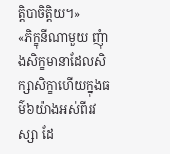ត្តិបាចិត្តិយ។»
«ភិក្ខុនីណាមួយ ញុំាងសិក្ខមានាដែលសិក្សាសិក្ខាហើយក្នុងធម៌៦យ៉ាងអស់ពីរវស្សា ដែ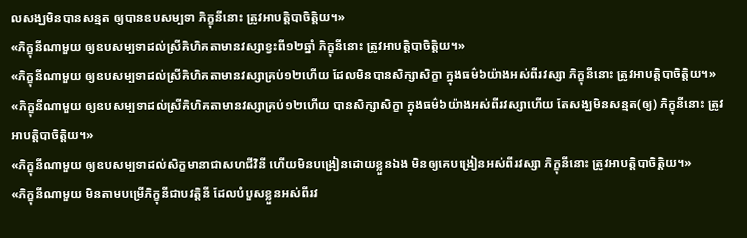លសង្ឃមិនបានសន្មត ឲ្យបានឧបសម្បទា ភិក្ខុនីនោះ ត្រូវអាបត្តិបាចិត្តិយ។»
«ភិក្ខុនីណាមួយ ឲ្យឧបសម្បទាដល់ស្រីគិហិគតាមានវស្សាខ្វះពី១២ឆ្នាំ ភិក្ខុនីនោះ ត្រូវអាបត្តិបាចិត្តិយ។»
«ភិក្ខុនីណាមួយ ឲ្យឧបសម្បទាដល់ស្រីគិហិគតាមានវស្សាគ្រប់១២ហើយ ដែលមិនបានសិក្សាសិក្ខា ក្នុងធម៌៦យ៉ាងអស់ពីរវស្សា ភិក្ខុនីនោះ ត្រូវអាបត្តិបាចិត្តិយ។»
«ភិក្ខុនីណាមួយ ឲ្យឧបសម្បទាដល់ស្រីគិហិគតាមានវស្សាគ្រប់១២ហើយ បានសិក្សាសិក្ខា ក្នុងធម៌៦យ៉ាងអស់ពីរវស្សាហើយ តែសង្ឃមិនសន្មត(ឲ្យ) ភិក្ខុនីនោះ ត្រូវអាបត្តិបាចិត្តិយ។»
«ភិក្ខុនីណាមួយ ឲ្យឧបសម្បទាដល់សិក្ខមានាជាសហជីវិនី ហើយមិនបង្រៀនដោយខ្លួនឯង មិនឲ្យគេបង្រៀនអស់ពីរវស្សា ភិក្ខុនីនោះ ត្រូវអាបត្តិបាចិត្តិយ។»
«ភិក្ខុនីណាមួយ មិនតាមបម្រើភិក្ខុនីជាបវត្តិនី ដែលបំបួសខ្លួនអស់ពីរវ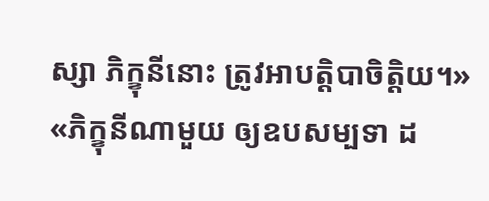ស្សា ភិក្ខុនីនោះ ត្រូវអាបត្តិបាចិត្តិយ។»
«ភិក្ខុនីណាមួយ ឲ្យឧបសម្បទា ដ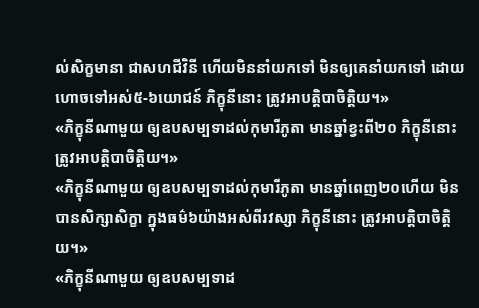ល់សិក្ខមានា ជាសហជីវិនី ហើយមិននាំយកទៅ មិនឲ្យគេនាំយកទៅ ដោយហោចទៅអស់៥-៦យោជន៍ ភិក្ខុនីនោះ ត្រូវអាបត្តិបាចិត្តិយ។»
«ភិក្ខុនីណាមួយ ឲ្យឧបសម្បទាដល់កុមារីភូតា មានឆ្នាំខ្វះពី២០ ភិក្ខុនីនោះ ត្រូវអាបត្តិបាចិត្តិយ។»
«ភិក្ខុនីណាមួយ ឲ្យឧបសម្បទាដល់កុមារីភូតា មានឆ្នាំពេញ២០ហើយ មិនបានសិក្សាសិក្ខា ក្នុងធម៌៦យ៉ាងអស់ពីរវស្សា ភិក្ខុនីនោះ ត្រូវអាបត្តិបាចិត្តិយ។»
«ភិក្ខុនីណាមួយ ឲ្យឧបសម្បទាដ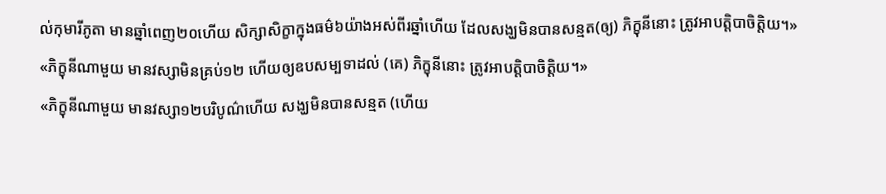ល់កុមារីភូតា មានឆ្នាំពេញ២០ហើយ សិក្សាសិក្ខាក្នុងធម៌៦យ៉ាងអស់ពីរឆ្នាំហើយ ដែលសង្ឃមិនបានសន្មត(ឲ្យ) ភិក្ខុនីនោះ ត្រូវអាបត្តិបាចិត្តិយ។»
«ភិក្ខុនីណាមួយ មានវស្សាមិនគ្រប់១២ ហើយឲ្យឧបសម្បទាដល់ (គេ) ភិក្ខុនីនោះ ត្រូវអាបត្តិបាចិត្តិយ។»
«ភិក្ខុនីណាមួយ មានវស្សា១២បរិបូណ៌ហើយ សង្ឃមិនបានសន្មត (ហើយ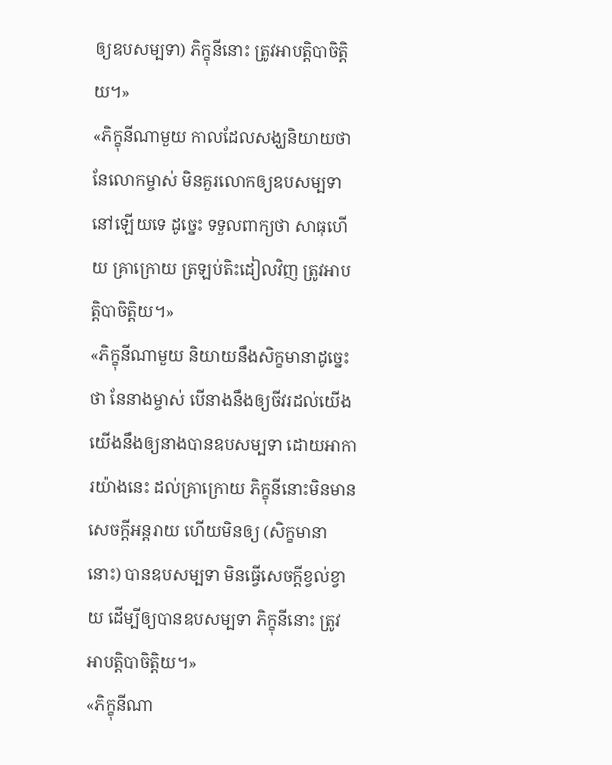ឲ្យឧបសម្បទា) ភិក្ខុនីនោះ ត្រូវអាបត្តិបាចិត្តិយ។»
«ភិក្ខុនីណាមួយ កាលដែលសង្ឃនិយាយថា នែលោកម្ចាស់ មិនគួរលោកឲ្យឧបសម្បទានៅឡើយទេ ដូច្នេះ ទទួលពាក្យថា សាធុហើយ គ្រាក្រោយ ត្រឡប់តិះដៀលវិញ ត្រូវអាបត្តិបាចិត្តិយ។»
«ភិក្ខុនីណាមួយ និយាយនឹងសិក្ខមានាដូច្នេះថា នែនាងម្ចាស់ បើនាងនឹងឲ្យចីវរដល់យើង យើងនឹងឲ្យនាងបានឧបសម្បទា ដោយអាការយ៉ាងនេះ ដល់គ្រាក្រោយ ភិក្ខុនីនោះមិនមានសេចក្តីអន្តរាយ ហើយមិនឲ្យ (សិក្ខមានានោះ) បានឧបសម្បទា មិនធ្វើសេចក្តីខ្វល់ខ្វាយ ដើម្បីឲ្យបានឧបសម្បទា ភិក្ខុនីនោះ ត្រូវអាបត្តិបាចិត្តិយ។»
«ភិក្ខុនីណា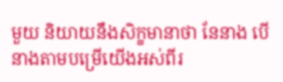មួយ និយាយនឹងសិក្ខមានាថា នែនាង បើនាងតាមបម្រើយើងអស់ពីរ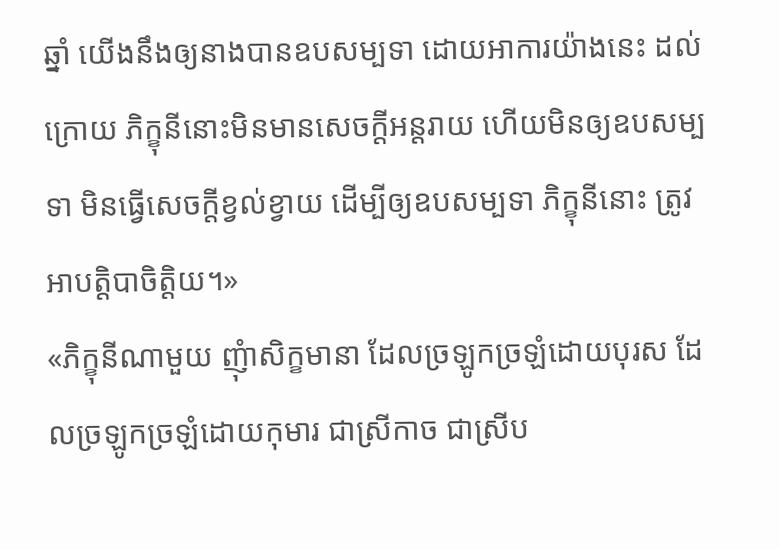ឆ្នាំ យើងនឹងឲ្យនាងបានឧបសម្បទា ដោយអាការយ៉ាងនេះ ដល់ក្រោយ ភិក្ខុនីនោះមិនមានសេចក្តីអន្តរាយ ហើយមិនឲ្យឧបសម្បទា មិនធ្វើសេចក្តីខ្វល់ខ្វាយ ដើម្បីឲ្យឧបសម្បទា ភិក្ខុនីនោះ ត្រូវអាបត្តិបាចិត្តិយ។»
«ភិក្ខុនីណាមួយ ញុំាសិក្ខមានា ដែលច្រឡូកច្រឡំដោយបុរស ដែលច្រឡូកច្រឡំដោយកុមារ ជាស្រីកាច ជាស្រីប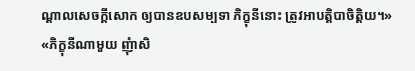ណ្តាលសេចក្តីសោក ឲ្យបានឧបសម្បទា ភិក្ខុនីនោះ ត្រូវអាបត្តិបាចិត្តិយ។»
«ភិក្ខុនីណាមួយ ញុំាសិ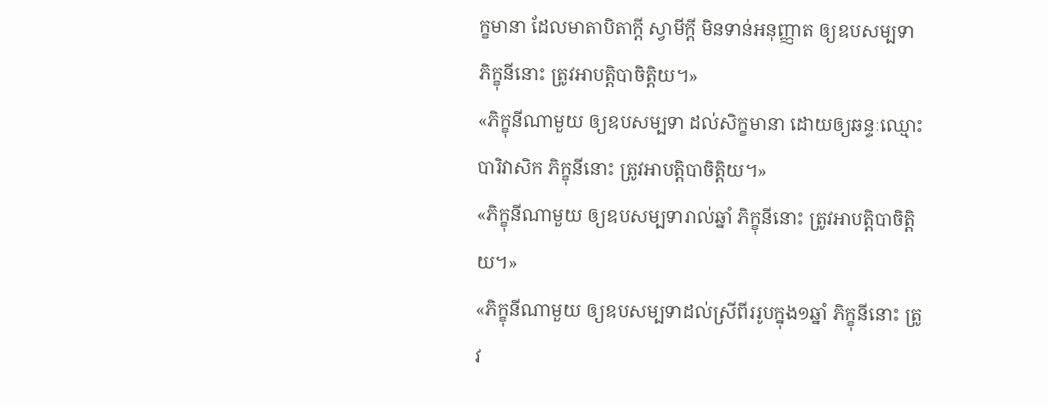ក្ខមានា ដែលមាតាបិតាក្តី ស្វាមីក្តី មិនទាន់អនុញ្ញាត ឲ្យឧបសម្បទា ភិក្ខុនីនោះ ត្រូវអាបត្តិបាចិត្តិយ។»
«ភិក្ខុនីណាមួយ ឲ្យឧបសម្បទា ដល់សិក្ខមានា ដោយឲ្យឆន្ទៈឈ្មោះបារិវាសិក ភិក្ខុនីនោះ ត្រូវអាបត្តិបាចិត្តិយ។»
«ភិក្ខុនីណាមួយ ឲ្យឧបសម្បទារាល់ឆ្នាំ ភិក្ខុនីនោះ ត្រូវអាបត្តិបាចិត្តិយ។»
«ភិក្ខុនីណាមួយ ឲ្យឧបសម្បទាដល់ស្រីពីររូបក្នុង១ឆ្នាំ ភិក្ខុនីនោះ ត្រូវ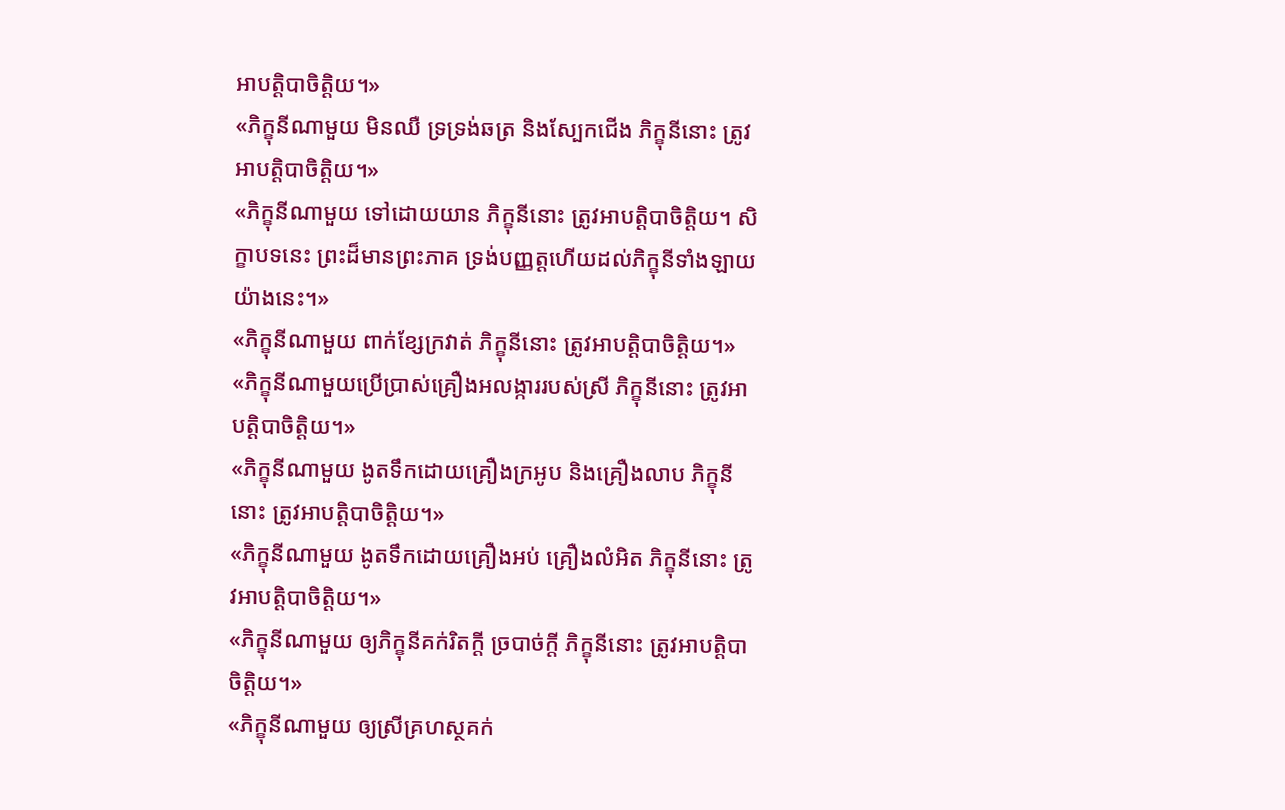អាបត្តិបាចិត្តិយ។»
«ភិក្ខុនីណាមួយ មិនឈឺ ទ្រទ្រង់ឆត្រ និងស្បែកជើង ភិក្ខុនីនោះ ត្រូវអាបត្តិបាចិត្តិយ។»
«ភិក្ខុនីណាមួយ ទៅដោយយាន ភិក្ខុនីនោះ ត្រូវអាបត្តិបាចិត្តិយ។ សិក្ខាបទនេះ ព្រះដ៏មានព្រះភាគ ទ្រង់បញ្ញត្តហើយដល់ភិក្ខុនីទាំងឡាយយ៉ាងនេះ។»
«ភិក្ខុនីណាមួយ ពាក់ខ្សែក្រវាត់ ភិក្ខុនីនោះ ត្រូវអាបត្តិបាចិត្តិយ។»
«ភិក្ខុនីណាមួយប្រើប្រាស់គ្រឿងអលង្ការរបស់ស្រី ភិក្ខុនីនោះ ត្រូវអាបត្តិបាចិត្តិយ។»
«ភិក្ខុនីណាមួយ ងូតទឹកដោយគ្រឿងក្រអូប និងគ្រឿងលាប ភិក្ខុនីនោះ ត្រូវអាបត្តិបាចិត្តិយ។»
«ភិក្ខុនីណាមួយ ងូតទឹកដោយគ្រឿងអប់ គ្រឿងលំអិត ភិក្ខុនីនោះ ត្រូវអាបត្តិបាចិត្តិយ។»
«ភិក្ខុនីណាមួយ ឲ្យភិក្ខុនីគក់រិតក្តី ច្របាច់ក្តី ភិក្ខុនីនោះ ត្រូវអាបត្តិបាចិត្តិយ។»
«ភិក្ខុនីណាមួយ ឲ្យស្រីគ្រហស្ថគក់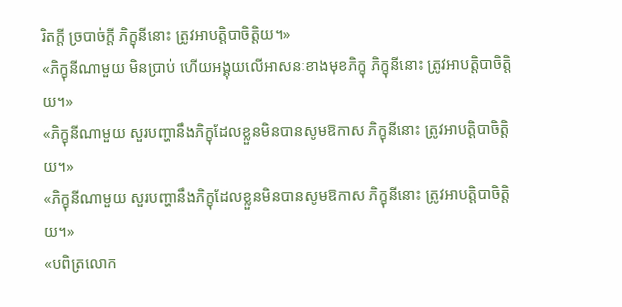រិតក្តី ច្របាច់ក្តី ភិក្ខុនីនោះ ត្រូវអាបត្តិបាចិត្តិយ។»
«ភិក្ខុនីណាមួយ មិនប្រាប់ ហើយអង្គុយលើអាសនៈខាងមុខភិក្ខុ ភិក្ខុនីនោះ ត្រូវអាបត្តិបាចិត្តិយ។»
«ភិក្ខុនីណាមួយ សួរបញ្ហានឹងភិក្ខុដែលខ្លួនមិនបានសូមឱកាស ភិក្ខុនីនោះ ត្រូវអាបត្តិបាចិត្តិយ។»
«ភិក្ខុនីណាមួយ សួរបញ្ហានឹងភិក្ខុដែលខ្លួនមិនបានសូមឱកាស ភិក្ខុនីនោះ ត្រូវអាបត្តិបាចិត្តិយ។»
«បពិត្រលោក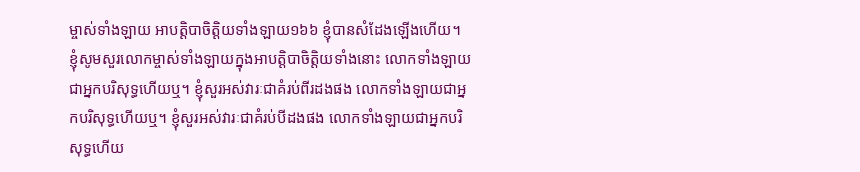ម្ចាស់ទាំងឡាយ អាបត្តិបាចិត្តិយទាំងឡាយ១៦៦ ខ្ញុំបានសំដែងឡើងហើយ។ ខ្ញុំសូមសួរលោកម្ចាស់ទាំងឡាយក្នុងអាបត្តិបាចិត្តិយទាំងនោះ លោកទាំងឡាយជាអ្នកបរិសុទ្ធហើយឬ។ ខ្ញុំសួរអស់វារៈជាគំរប់ពីរដងផង លោកទាំងឡាយជាអ្នកបរិសុទ្ធហើយឬ។ ខ្ញុំសួរអស់វារៈជាគំរប់បីដងផង លោកទាំងឡាយជាអ្នកបរិសុទ្ធហើយ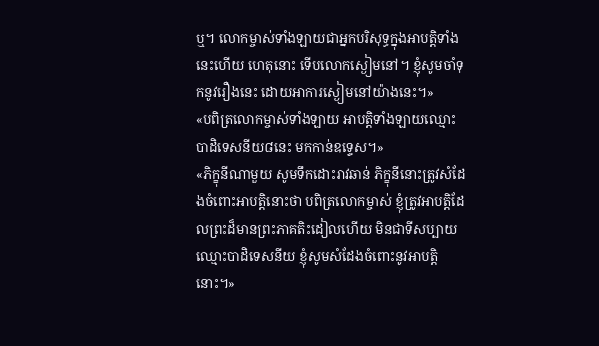ឬ។ លោកម្ចាស់ទាំងឡាយជាអ្នកបរិសុទ្ធក្នុងអាបត្តិទាំងនេះហើយ ហេតុនោះ ទើបលោកស្ងៀមនៅ។ ខ្ញុំសូមចាំទុកនូវរឿងនេះ ដោយអាការស្ងៀមនៅយ៉ាងនេះ។»
«បពិត្រលោកម្ចាស់ទាំងឡាយ អាបត្តិទាំងឡាយឈ្មោះ បាដិទេសនីយ៨នេះ មកកាន់ឧទ្ទេស។»
«ភិក្ខុនីណាមួយ សូមទឹកដោះរាវឆាន់ ភិក្ខុនីនោះត្រូវសំដែងចំពោះអាបត្តិនោះថា បពិត្រលោកម្ចាស់ ខ្ញុំត្រូវអាបត្តិដែលព្រះដ៏មានព្រះភាគតិះដៀលហើយ មិនជាទីសប្បាយ ឈ្មោះបាដិទេសនីយ ខ្ញុំសូមសំដែងចំពោះនូវអាបត្តិនោះ។»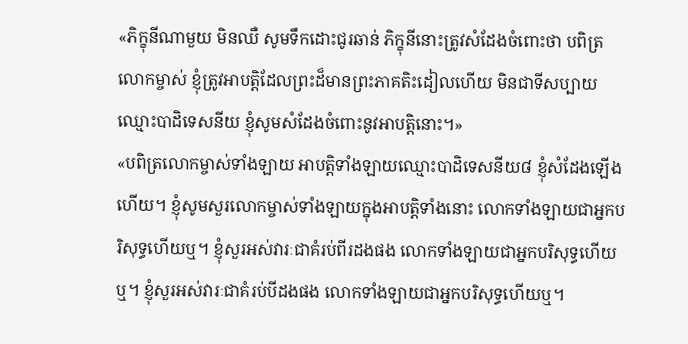«ភិក្ខុនីណាមួយ មិនឈឺ សូមទឹកដោះជូរឆាន់ ភិក្ខុនីនោះត្រូវសំដែងចំពោះថា បពិត្រលោកម្ចាស់ ខ្ញុំត្រូវអាបត្តិដែលព្រះដ៏មានព្រះភាគតិះដៀលហើយ មិនជាទីសប្បាយ ឈ្មោះបាដិទេសនីយ ខ្ញុំសូមសំដែងចំពោះនូវអាបត្តិនោះ។»
«បពិត្រលោកម្ចាស់ទាំងឡាយ អាបត្តិទាំងឡាយឈ្មោះបាដិទេសនីយ៨ ខ្ញុំសំដែងឡើងហើយ។ ខ្ញុំសូមសួរលោកម្ចាស់ទាំងឡាយក្នុងអាបត្តិទាំងនោះ លោកទាំងឡាយជាអ្នកបរិសុទ្ធហើយឬ។ ខ្ញុំសួរអស់វារៈជាគំរប់ពីរដងផង លោកទាំងឡាយជាអ្នកបរិសុទ្ធហើយឬ។ ខ្ញុំសួរអស់វារៈជាគំរប់បីដងផង លោកទាំងឡាយជាអ្នកបរិសុទ្ធហើយឬ។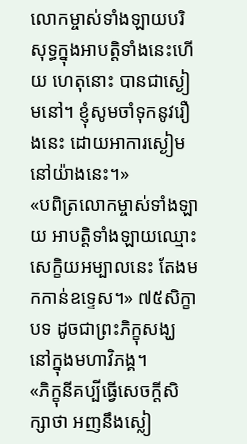លោកម្ចាស់ទាំងឡាយបរិសុទ្ធក្នុងអាបត្តិទាំងនេះហើយ ហេតុនោះ បានជាស្ងៀមនៅ។ ខ្ញុំសូមចាំទុកនូវរឿងនេះ ដោយអាការស្ងៀមនៅយ៉ាងនេះ។»
«បពិត្រលោកម្ចាស់ទាំងឡាយ អាបត្តិទាំងឡាយឈ្មោះ សេក្ខិយអម្បាលនេះ តែងមកកាន់ឧទ្ទេស។» ៧៥សិក្ខាបទ ដូចជាព្រះភិក្ខុសង្ឃ នៅក្នុងមហាវិភង្គ។
«ភិក្ខុនីគប្បីធ្វើសេចក្តីសិក្សាថា អញនឹងស្លៀ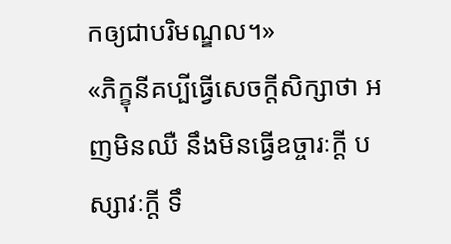កឲ្យជាបរិមណ្ឌល។»
«ភិក្ខុនីគប្បីធ្វើសេចក្តីសិក្សាថា អញមិនឈឺ នឹងមិនធ្វើឧច្ចារៈក្តី បស្សាវៈក្តី ទឹ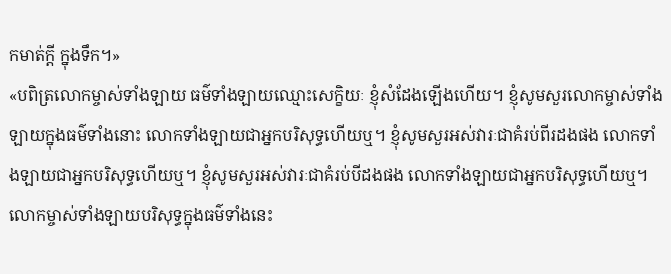កមាត់ក្តី ក្នុងទឹក។»
«បពិត្រលោកម្ចាស់ទាំងឡាយ ធម៌ទាំងឡាយឈ្មោះសេក្ខិយៈ ខ្ញុំសំដែងឡើងហើយ។ ខ្ញុំសូមសួរលោកម្ចាស់ទាំងឡាយក្នុងធម៌ទាំងនោះ លោកទាំងឡាយជាអ្នកបរិសុទ្ធហើយឬ។ ខ្ញុំសូមសួរអស់វារៈជាគំរប់ពីរដងផង លោកទាំងឡាយជាអ្នកបរិសុទ្ធហើយឬ។ ខ្ញុំសូមសួរអស់វារៈជាគំរប់បីដងផង លោកទាំងឡាយជាអ្នកបរិសុទ្ធហើយឬ។ លោកម្ចាស់ទាំងឡាយបរិសុទ្ធក្នុងធម៌ទាំងនេះ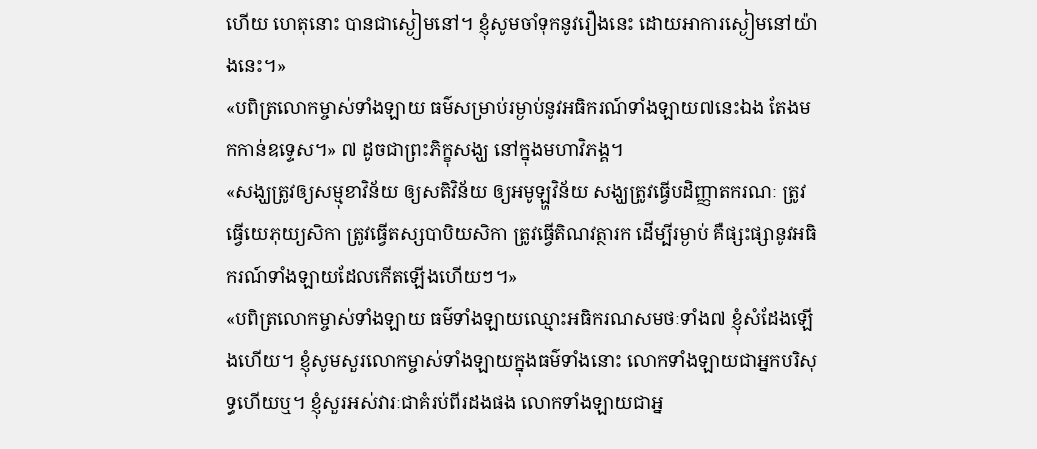ហើយ ហេតុនោះ បានជាស្ងៀមនៅ។ ខ្ញុំសូមចាំទុកនូវរឿងនេះ ដោយអាការស្ងៀមនៅយ៉ាងនេះ។»
«បពិត្រលោកម្ចាស់ទាំងឡាយ ធម៌សម្រាប់រម្ងាប់នូវអធិករណ៍ទាំងឡាយ៧នេះឯង តែងមកកាន់ឧទ្ទេស។» ៧ ដូចជាព្រះភិក្ខុសង្ឃ នៅក្នុងមហាវិភង្គ។
«សង្ឃត្រូវឲ្យសម្មុខាវិន័យ ឲ្យសតិវិន័យ ឲ្យអមូឡ្ហវិន័យ សង្ឃត្រូវធ្វើបដិញ្ញាតករណៈ ត្រូវធ្វើយេភុយ្យសិកា ត្រូវធ្វើតស្សបាបិយសិកា ត្រូវធ្វើតិណវត្ថារក ដើម្បីរម្ងាប់ គឺផ្សះផ្សានូវអធិករណ៍ទាំងឡាយដែលកើតឡើងហើយៗ។»
«បពិត្រលោកម្ចាស់ទាំងឡាយ ធម៌ទាំងឡាយឈ្មោះអធិករណសមថៈទាំង៧ ខ្ញុំសំដែងឡើងហើយ។ ខ្ញុំសូមសួរលោកម្ចាស់ទាំងឡាយក្នុងធម៌ទាំងនោះ លោកទាំងឡាយជាអ្នកបរិសុទ្ធហើយឬ។ ខ្ញុំសួរអស់វារៈជាគំរប់ពីរដងផង លោកទាំងឡាយជាអ្ន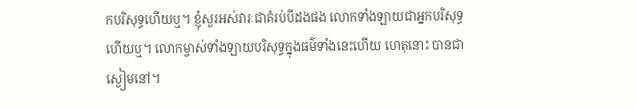កបរិសុទ្ធហើយឬ។ ខ្ញុំសួរអស់វារៈជាគំរប់បីដងផង លោកទាំងឡាយជាអ្នកបរិសុទ្ធហើយឬ។ លោកម្ចាស់ទាំងឡាយបរិសុទ្ធក្នុងធម៌ទាំងនេះហើយ ហេតុនោះ បានជាស្ងៀមនៅ។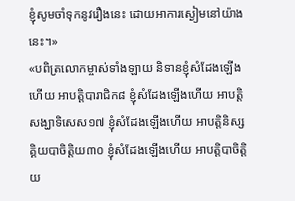ខ្ញុំសូមចាំទុកនូវរឿងនេះ ដោយអាការស្ងៀមនៅយ៉ាងនេះ។»
«បពិត្រលោកម្ចាស់ទាំងឡាយ និទានខ្ញុំសំដែងឡើងហើយ អាបត្តិបារាជិក៨ ខ្ញុំសំដែងឡើងហើយ អាបត្តិសង្ឃាទិសេស១៧ ខ្ញុំសំដែងឡើងហើយ អាបត្តិនិស្សគ្គិយបាចិត្តិយ៣០ ខ្ញុំសំដែងឡើងហើយ អាបត្តិបាចិត្តិយ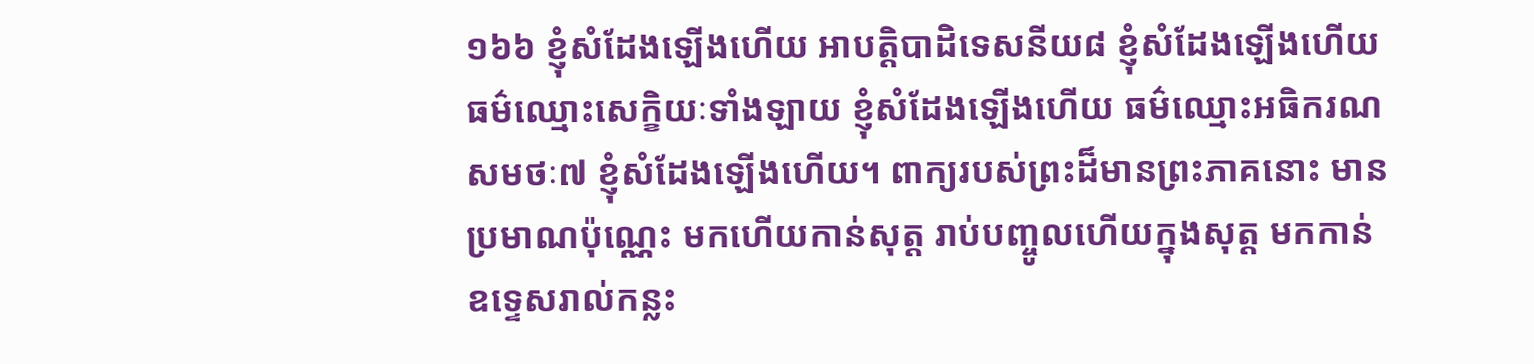១៦៦ ខ្ញុំសំដែងឡើងហើយ អាបត្តិបាដិទេសនីយ៨ ខ្ញុំសំដែងឡើងហើយ ធម៌ឈ្មោះសេក្ខិយៈទាំងឡាយ ខ្ញុំសំដែងឡើងហើយ ធម៌ឈ្មោះអធិករណសមថៈ៧ ខ្ញុំសំដែងឡើងហើយ។ ពាក្យរបស់ព្រះដ៏មានព្រះភាគនោះ មានប្រមាណប៉ុណ្ណេះ មកហើយកាន់សុត្ត រាប់បញ្ចូលហើយក្នុងសុត្ត មកកាន់ឧទ្ទេសរាល់កន្លះ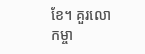ខែ។ គួរលោកម្ចា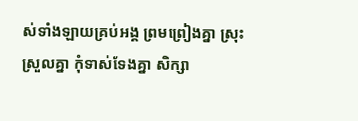ស់ទាំងឡាយគ្រប់អង្គ ព្រមព្រៀងគ្នា ស្រុះស្រួលគ្នា កុំទាស់ទែងគ្នា សិក្សា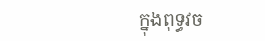ក្នុងពុទ្ធវច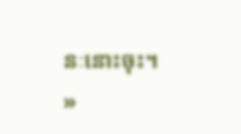នៈនោះចុះ។ »